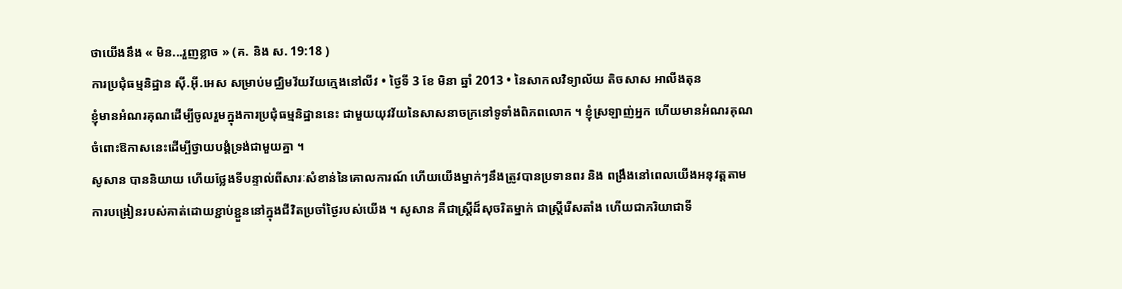ថាយើងនឹង « មិន...រួញខ្លាច » (គ. និង ស. 19:18 )
ការប្រជុំធម្មនិដ្ឋាន ស៊ី.អ៊ី.អេស សម្រាប់មជ្ឈិមវ័យវ័យក្មេងនៅលីវ • ថ្ងៃទី 3 ខែ មិនា ឆ្នាំ 2013 • នៃសាកលវិទ្យាល័យ តិចសាស អាលីងតុន
ខ្ញុំមានអំណរគុណដើម្បីចូលរួមក្នុងការប្រជុំធម្មនិដ្ឋាននេះ ជាមួយយុវវ័យនៃសាសនាចក្រនៅទូទាំងពិភពលោក ។ ខ្ញុំស្រឡាញ់អ្នក ហើយមានអំណរគុណចំពោះឱកាសនេះដើម្បីថ្វាយបង្គំទ្រង់ជាមួយគ្នា ។
សូសាន បាននិយាយ ហើយថ្លែងទីបន្ទាល់ពីសារៈសំខាន់នៃគោលការណ៍ ហើយយើងម្នាក់ៗនឹងត្រូវបានប្រទានពរ និង ពង្រឹងនៅពេលយើងអនុវត្តតាមការបង្រៀនរបស់គាត់ដោយខ្ជាប់ខ្ជួននៅក្នុងជីវិតប្រចាំថ្ងៃរបស់យើង ។ សូសាន គឺជាស្ត្រីដ៏សុចរិតម្នាក់ ជាស្ត្រីរើសតាំង ហើយជាភរិយាជាទី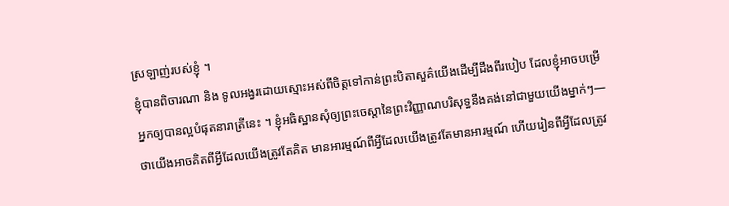ស្រឡាញ់របស់ខ្ញុំ ។
ខ្ញុំបានពិចារណា និង ទូលអង្វរដោយស្មោះអស់ពីចិត្តទៅកាន់ព្រះបិតាសួគ៌យើងដើម្បីដឹងពីរបៀប ដែលខ្ញុំអាចបម្រើអ្នកឲ្យបានល្អបំផុតនារាត្រីនេះ ។ ខ្ញុំអធិស្ឋានសុំឲ្យព្រះចេស្តានៃព្រះវិញ្ញាណបរិសុទ្ធនឹងគង់នៅជាមួយយើងម្នាក់ៗ—ថាយើងអាចគិតពីអ្វីដែលយើងត្រូវតែគិត មានអារម្មណ៍ពីអ្វីដែលយើងត្រូវតែមានអារម្មណ៍ ហើយរៀនពីអ្វីដែលត្រូវ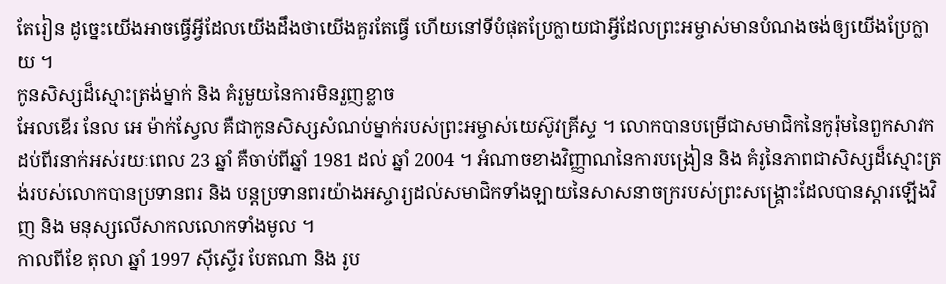តែរៀន ដូច្នេះយើងអាចធ្វើអ្វីដែលយើងដឹងថាយើងគួរតែធ្វើ ហើយនៅទីបំផុតប្រែក្លាយជាអ្វីដែលព្រះអម្ចាស់មានបំណងចង់ឲ្យយើងប្រែក្លាយ ។
កូនសិស្សដ៏ស្មោះត្រង់ម្នាក់ និង គំរូមួយនៃការមិនរួញខ្លាច
អែលឌើរ នែល អេ ម៉ាក់ស្វែល គឺជាកូនសិស្សសំណប់ម្នាក់របស់ព្រះអម្ចាស់យេស៊ូវគ្រីស្ទ ។ លោកបានបម្រើជាសមាជិកនៃកូរ៉ុមនៃពួកសាវកដប់ពីរនាក់អស់រយៈពេល 23 ឆ្នាំ គឺចាប់ពីឆ្នាំ 1981 ដល់ ឆ្នាំ 2004 ។ អំណាចខាងវិញ្ញាណនៃការបង្រៀន និង គំរូនៃភាពជាសិស្សដ៏ស្មោះត្រង់របស់លោកបានប្រទានពរ និង បន្តប្រទានពរយ៉ាងអស្ចារ្យដល់សមាជិកទាំងឡាយនៃសាសនាចក្ររបស់ព្រះសង្គ្រោះដែលបានស្តារឡើងវិញ និង មនុស្សលើសាកលលោកទាំងមូល ។
កាលពីខែ តុលា ឆ្នាំ 1997 ស៊ីស្ទើរ បែតណា និង រូប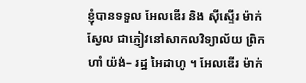ខ្ញុំបានទទួល អែលឌើរ និង ស៊ីស្ទើរ ម៉ាក់ស្វែល ជាភ្ញៀវនៅសាកលវិទ្យាល័យ ព្រិកហាំ យ៉ង់– រដ្ឋ អៃដាហូ ។ អែលឌើរ ម៉ាក់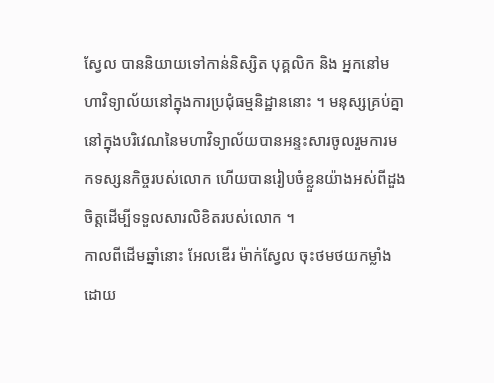ស្វែល បាននិយាយទៅកាន់និស្សិត បុគ្គលិក និង អ្នកនៅមហាវិទ្យាល័យនៅក្នុងការប្រជុំធម្មនិដ្ឋាននោះ ។ មនុស្សគ្រប់គ្នានៅក្នុងបរិវេណនៃមហាវិទ្យាល័យបានអន្ទះសារចូលរួមការមកទស្សនកិច្ចរបស់លោក ហើយបានរៀបចំខ្លួនយ៉ាងអស់ពីដួងចិត្តដើម្បីទទួលសារលិខិតរបស់លោក ។
កាលពីដើមឆ្នាំនោះ អែលឌើរ ម៉ាក់ស្វែល ចុះថមថយកម្លាំងដោយ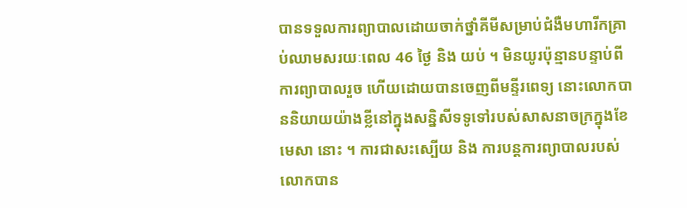បានទទួលការព្យាបាលដោយចាក់ថ្នាំគីមីសម្រាប់ជំងឺមហារីកគ្រាប់ឈាមសរយៈពេល 46 ថ្ងៃ និង យប់ ។ មិនយូរប៉ុន្មានបន្ទាប់ពីការព្យាបាលរួច ហើយដោយបានចេញពីមន្ទីរពេទ្យ នោះលោកបាននិយាយយ៉ាងខ្លីនៅក្នុងសន្និសីទទូទៅរបស់សាសនាចក្រក្នុងខែ មេសា នោះ ។ ការជាសះស្បើយ និង ការបន្តការព្យាបាលរបស់លោកបាន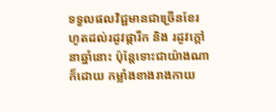ទទួលផលវិជ្ជមានជាច្រើនខែរហូតដល់រដូវផ្ការីក និង រដូវក្តៅនាឆ្នាំនោះ ប៉ុន្តែទោះជាយ៉ាងណាក៏ដោយ កម្លាំងខាងរាងកាយ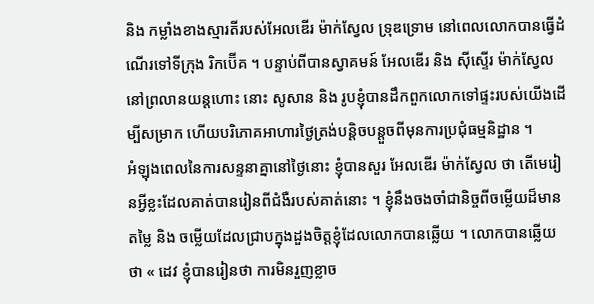និង កម្លាំងខាងស្មារតីរបស់អែលឌើរ ម៉ាក់ស្វែល ទ្រុឌទ្រោម នៅពេលលោកបានធ្វើដំណើរទៅទីក្រុង រិកប៊ើគ ។ បន្ទាប់ពីបានស្វាគមន៍ អែលឌើរ និង ស៊ីស្ទើរ ម៉ាក់ស្វែល នៅព្រលានយន្តហោះ នោះ សូសាន និង រូបខ្ញុំបានដឹកពួកលោកទៅផ្ទះរបស់យើងដើម្បីសម្រាក ហើយបរិភោគអាហារថ្ងៃត្រង់បន្តិចបន្តួចពីមុនការប្រជុំធម្មនិដ្ឋាន ។
អំឡុងពេលនៃការសន្ទនាគ្នានៅថ្ងៃនោះ ខ្ញុំបានសួរ អែលឌើរ ម៉ាក់ស្វែល ថា តើមេរៀនអ្វីខ្លះដែលគាត់បានរៀនពីជំងឺរបស់គាត់នោះ ។ ខ្ញុំនឹងចងចាំជានិច្ចពីចម្លើយដ៏មានតម្លៃ និង ចម្លើយដែលជ្រាបក្នុងដួងចិត្តខ្ញុំដែលលោកបានឆ្លើយ ។ លោកបានឆ្លើយថា « ដេវ ខ្ញុំបានរៀនថា ការមិនរួញខ្លាច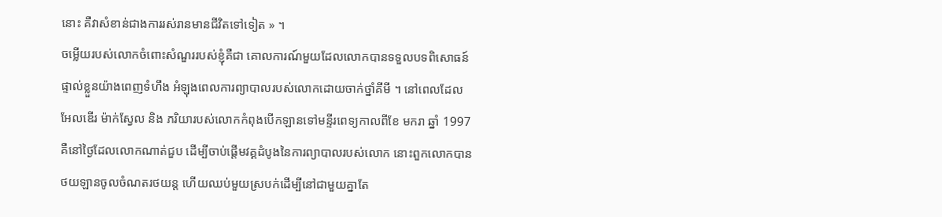នោះ គឺវាសំខាន់ជាងការរស់រានមានជីវិតទៅទៀត » ។
ចម្លើយរបស់លោកចំពោះសំណួររបស់ខ្ញុំគឺជា គោលការណ៍មួយដែលលោកបានទទួលបទពិសោធន៍ផ្ទាល់ខ្លួនយ៉ាងពេញទំហឹង អំឡុងពេលការព្យាបាលរបស់លោកដោយចាក់ថ្នាំគីមី ។ នៅពេលដែល អែលឌើរ ម៉ាក់ស្វែល និង ភរិយារបស់លោកកំពុងបើកឡានទៅមន្ទីរពេទ្យកាលពីខែ មករា ឆ្នាំ 1997 គឺនៅថ្ងៃដែលលោកណាត់ជួប ដើម្បីចាប់ផ្តើមវគ្គដំបូងនៃការព្យាបាលរបស់លោក នោះពួកលោកបានថយឡានចូលចំណតរថយន្ត ហើយឈប់មួយស្របក់ដើម្បីនៅជាមួយគ្នាតែ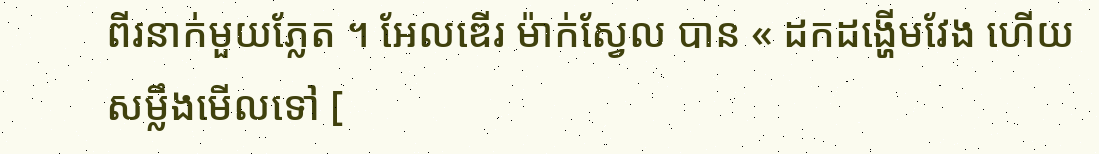ពីរនាក់មួយភ្លែត ។ អែលឌើរ ម៉ាក់ស្វែល បាន « ដកដង្ហើមវែង ហើយសម្លឹងមើលទៅ [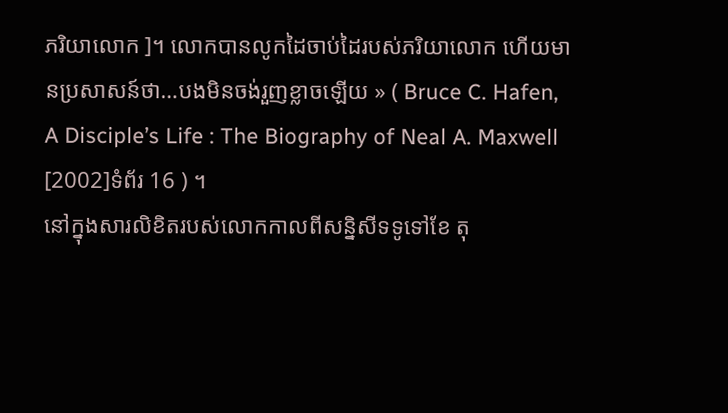ភរិយាលោក ]។ លោកបានលូកដៃចាប់ដៃរបស់ភរិយាលោក ហើយមានប្រសាសន៍ថា…បងមិនចង់រួញខ្លាចឡើយ » ( Bruce C. Hafen, A Disciple’s Life : The Biography of Neal A. Maxwell [2002]ទំព័រ 16 ) ។
នៅក្នុងសារលិខិតរបស់លោកកាលពីសន្និសីទទូទៅខែ តុ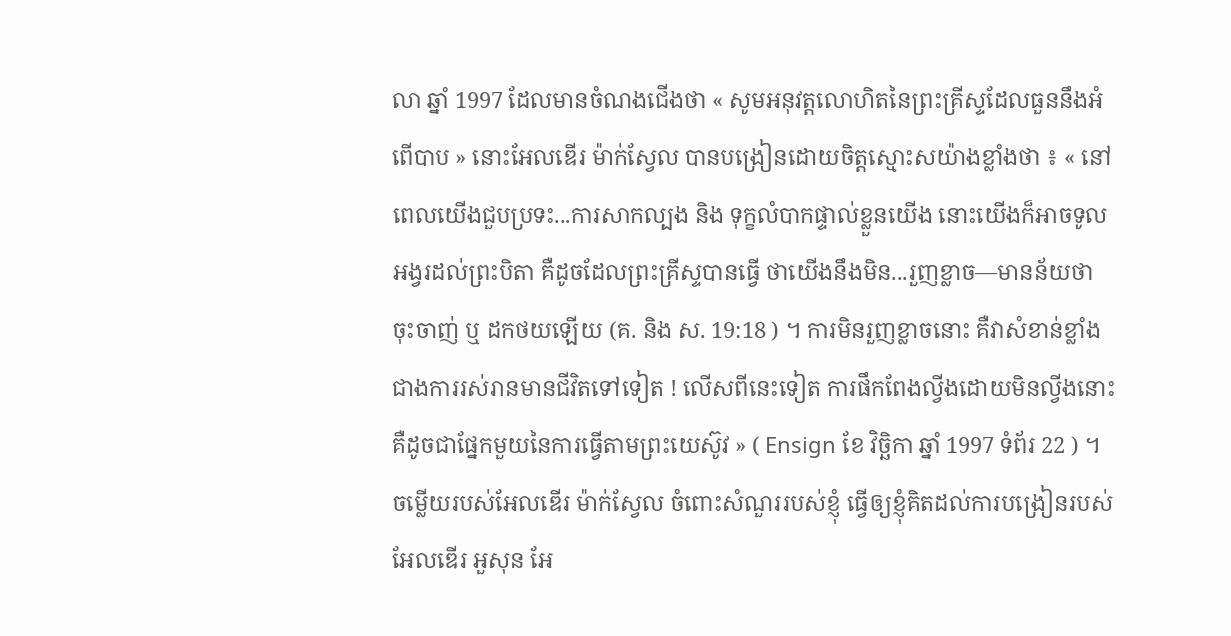លា ឆ្នាំ 1997 ដែលមានចំណងជើងថា « សូមអនុវត្តលោហិតនៃព្រះគ្រីស្ទដែលធួននឹងអំពើបាប » នោះអែលឌើរ ម៉ាក់ស្វែល បានបង្រៀនដោយចិត្តស្មោះសយ៉ាងខ្លាំងថា ៖ « នៅពេលយើងជួបប្រទះ...ការសាកល្បង និង ទុក្ខលំបាកផ្ទាល់ខ្លួនយើង នោះយើងក៏អាចទូលអង្វរដល់ព្រះបិតា គឺដូចដែលព្រះគ្រីស្ទបានធ្វើ ថាយើងនឹងមិន...រួញខ្លាច—មានន័យថា ចុះចាញ់ ឬ ដកថយឡើយ (គ. និង ស. 19:18 ) ។ ការមិនរួញខ្លាចនោះ គឺវាសំខាន់ខ្លាំងជាងការរស់រានមានជីវិតទៅទៀត ! លើសពីនេះទៀត ការផឹកពែងល្វីងដោយមិនល្វីងនោះគឺដូចជាផ្នែកមួយនៃការធ្វើតាមព្រះយេស៊ូវ » ( Ensign ខែ វិច្ឆិកា ឆ្នាំ 1997 ទំព័រ 22 ) ។
ចម្លើយរបស់អែលឌើរ ម៉ាក់ស្វែល ចំពោះសំណួររបស់ខ្ញុំ ធ្វើឲ្យខ្ញុំគិតដល់ការបង្រៀនរបស់ អែលឌើរ អួសុន អែ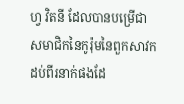ហ្វ វិតនី ដែលបានបម្រើជាសមាជិកនៃកូរ៉ុមនៃពួកសាវកដប់ពីរនាក់ផងដែ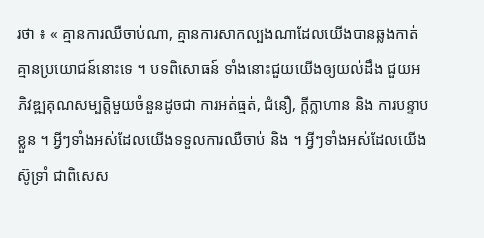រថា ៖ « គ្មានការឈឺចាប់ណា, គ្មានការសាកល្បងណាដែលយើងបានឆ្លងកាត់គ្មានប្រយោជន៍នោះទេ ។ បទពិសោធន៍ ទាំងនោះជួយយើងឲ្យយល់ដឹង ជួយអភិវឌ្ឍគុណសម្បត្តិមួយចំនួនដូចជា ការអត់ធ្មត់, ជំនឿ, ក្តីក្លាហាន និង ការបន្ទាបខ្លួន ។ អ្វីៗទាំងអស់ដែលយើងទទួលការឈឺចាប់ និង ។ អ្វីៗទាំងអស់ដែលយើងស៊ូទ្រាំ ជាពិសេស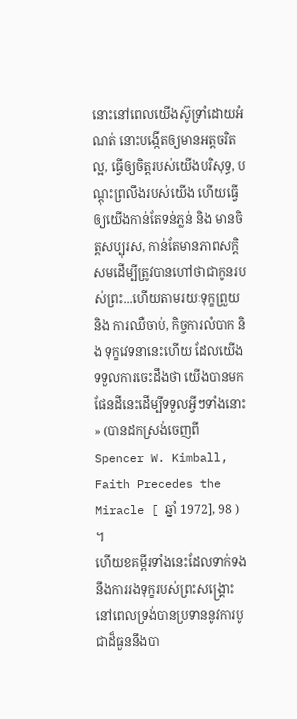នោះនៅពេលយើងស៊ូទ្រាំដោយអំណត់ នោះបង្កើតឲ្យមានអត្តចរិតល្អ, ធ្វើឲ្យចិត្តរបស់យើងបរិសុទ្ធ, បណ្តុះព្រលឹងរបស់យើង ហើយធ្វើឲ្យយើងកាន់តែទន់ភ្លន់ និង មានចិត្តសប្បុរស, កាន់តែមានភាពសក្តិសមដើម្បីត្រូវបានហៅថាជាកូនរបស់ព្រះ...ហើយតាមរយៈទុក្ខព្រួយ និង ការឈឺចាប់, កិច្ចការលំបាក និង ទុក្ខវេទនានេះហើយ ដែលយើងទទួលការចេះដឹងថា យើងបានមកផែនដីនេះដើម្បីទទួលអ្វីៗទាំងនោះ » (បានដកស្រង់ចេញពី Spencer W. Kimball, Faith Precedes the Miracle [ ឆ្នាំ 1972], 98 ) ។
ហើយខគម្ពីរទាំងនេះដែលទាក់ទងនឹងការរងទុក្ខរបស់ព្រះសង្គ្រោះ នៅពេលទ្រង់បានប្រទាននូវការបូជាដ៏ធួននឹងបា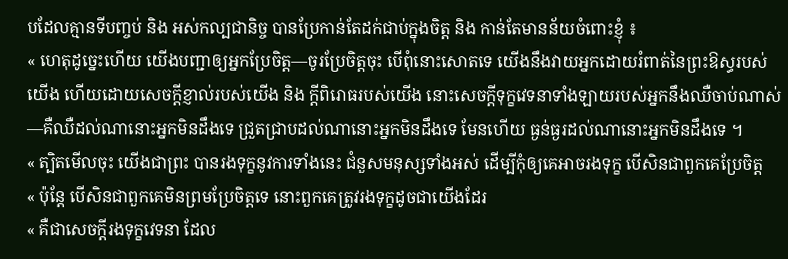បដែលគ្មានទីបញ្ចប់ និង អស់កល្បជានិច្ច បានប្រែកាន់តែដក់ជាប់ក្នុងចិត្ត និង កាន់តែមានន័យចំពោះខ្ញុំ ៖
« ហេតុដូច្នេះហើយ យើងបញ្ជាឲ្យអ្នកប្រែចិត្ត—ចូរប្រែចិត្តចុះ បើពុំនោះសោតទេ យើងនឹងវាយអ្នកដោយរំពាត់នៃព្រះឱស្ធរបស់យើង ហើយដោយសេចក្តីខ្ញាល់របស់យើង និង ក្តីពិរោធរបស់យើង នោះសេចក្តីទុក្ខវេទនាទាំងឡាយរបស់អ្នកនឹងឈឺចាប់ណាស់—គឺឈឺដល់ណានោះអ្នកមិនដឹងទេ ជ្រួតជ្រាបដល់ណានោះអ្នកមិនដឹងទេ មែនហើយ ធ្ងន់ធ្ងរដល់ណានោះអ្នកមិនដឹងទេ ។
« ត្បិតមើលចុះ យើងជាព្រះ បានរងទុក្ខនូវការទាំងនេះ ជំនួសមនុស្សទាំងអស់ ដើម្បីកុំឲ្យគេអាចរងទុក្ខ បើសិនជាពួកគេប្រែចិត្ត
« ប៉ុន្តែ បើសិនជាពួកគេមិនព្រមប្រែចិត្តទេ នោះពួកគេត្រូវរងទុក្ខដូចជាយើងដែរ
« គឺជាសេចក្តីរងទុក្ខវេទនា ដែល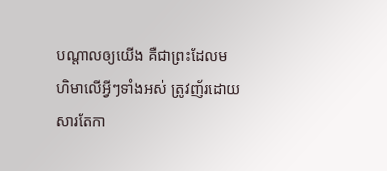បណ្តាលឲ្យយើង គឺជាព្រះដែលមហិមាលើអ្វីៗទាំងអស់ ត្រូវញ័រដោយសារតែកា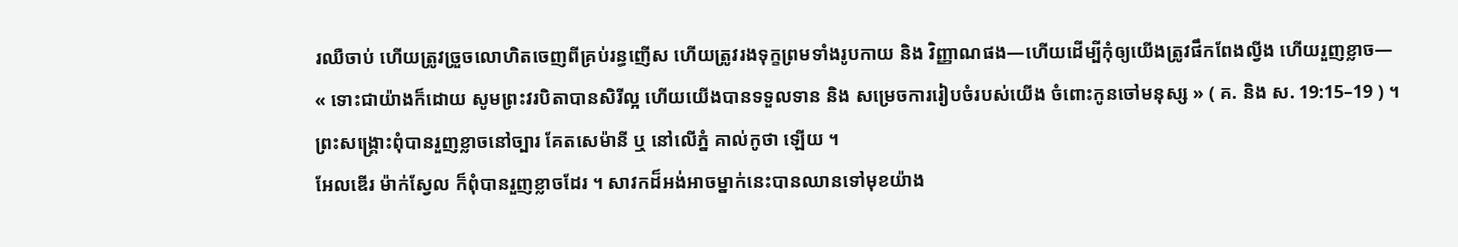រឈឺចាប់ ហើយត្រូវច្រួចលោហិតចេញពីគ្រប់រន្ធញើស ហើយត្រូវរងទុក្ខព្រមទាំងរូបកាយ និង វិញ្ញាណផង—ហើយដើម្បីកុំឲ្យយើងត្រូវផឹកពែងល្វីង ហើយរួញខ្លាច—
« ទោះជាយ៉ាងក៏ដោយ សូមព្រះវរបិតាបានសិរីល្អ ហើយយើងបានទទួលទាន និង សម្រេចការរៀបចំរបស់យើង ចំពោះកូនចៅមនុស្ស » ( គ. និង ស. 19:15–19 ) ។
ព្រះសង្គ្រោះពុំបានរួញខ្លាចនៅច្បារ គែតសេម៉ានី ឬ នៅលើភ្នំ គាល់កូថា ឡើយ ។
អែលឌើរ ម៉ាក់ស្វែល ក៏ពុំបានរួញខ្លាចដែរ ។ សាវកដ៏អង់អាចម្នាក់នេះបានឈានទៅមុខយ៉ាង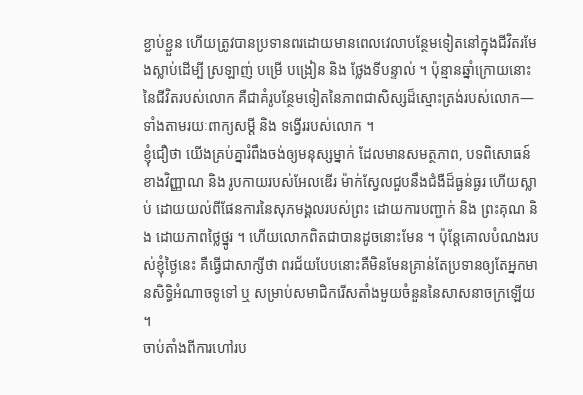ខ្ជាប់ខ្ជួន ហើយត្រូវបានប្រទានពរដោយមានពេលវេលាបន្ថែមទៀតនៅក្នុងជីវិតរមែងស្លាប់ដើម្បី ស្រឡាញ់ បម្រើ បង្រៀន និង ថ្លែងទីបន្ទាល់ ។ ប៉ុន្មានឆ្នាំក្រោយនោះនៃជីវិតរបស់លោក គឺជាគំរូបន្ថែមទៀតនៃភាពជាសិស្សដ៏ស្មោះត្រង់របស់លោក—ទាំងតាមរយៈពាក្យសម្តី និង ទង្វើររបស់លោក ។
ខ្ញុំជឿថា យើងគ្រប់គ្នារំពឹងចង់ឲ្យមនុស្សម្នាក់ ដែលមានសមត្ថភាព, បទពិសោធន៍ខាងវិញ្ញាណ និង រូបកាយរបស់អែលឌើរ ម៉ាក់ស្វែលជួបនឹងជំងឺដ៏ធ្ងន់ធ្ងរ ហើយស្លាប់ ដោយយល់ពីផែនការនៃសុភមង្គលរបស់ព្រះ ដោយការបញ្ជាក់ និង ព្រះគុណ និង ដោយភាពថ្លៃថ្នូរ ។ ហើយលោកពិតជាបានដូចនោះមែន ។ ប៉ុន្តែគោលបំណងរបស់ខ្ញុំថ្ងៃនេះ គឺធ្វើជាសាក្សីថា ពរជ័យបែបនោះគឺមិនមែនគ្រាន់តែប្រទានឲ្យតែអ្នកមានសិទ្ធិអំណាចទូទៅ ឬ សម្រាប់សមាជិករើសតាំងមួយចំនួននៃសាសនាចក្រឡើយ ។
ចាប់តាំងពីការហៅរប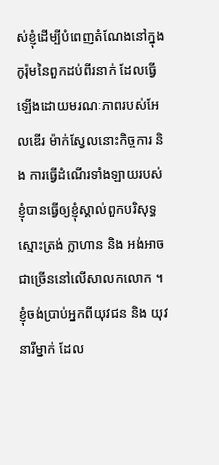ស់ខ្ញុំដើម្បីបំពេញតំណែងនៅក្នុងកូរ៉ុមនៃពួកដប់ពីរនាក់ ដែលធ្វើឡើងដោយមរណៈភាពរបស់អែលឌើរ ម៉ាក់ស្វែលនោះកិច្ចការ និង ការធ្វើដំណើរទាំងឡាយរបស់ខ្ញុំបានធ្វើឲ្យខ្ញុំស្គាល់ពួកបរិសុទ្ធស្មោះត្រង់ ក្លាហាន និង អង់អាចជាច្រើននៅលើសាលកលោក ។ ខ្ញុំចង់ប្រាប់អ្នកពីយុវជន និង យុវនារីម្នាក់ ដែល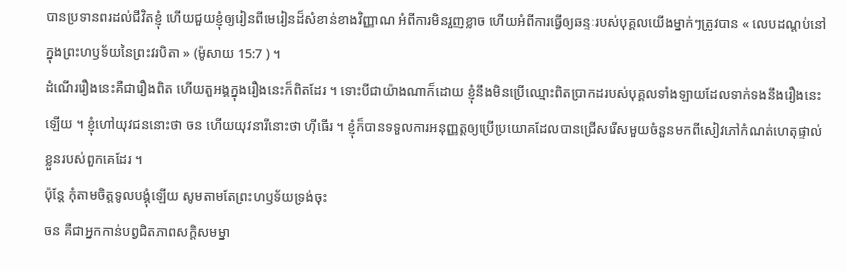បានប្រទានពរដល់ជីវិតខ្ញុំ ហើយជួយខ្ញុំឲ្យរៀនពីមេរៀនដ៏សំខាន់ខាងវិញ្ញាណ អំពីការមិនរួញខ្លាច ហើយអំពីការធ្វើឲ្យឆន្ទៈរបស់បុគ្គលយើងម្នាក់ៗត្រូវបាន « លេបដណ្តប់នៅក្នុងព្រះហឫទ័យនៃព្រះវរបិតា » (ម៉ូសាយ 15:7 ) ។
ដំណើររឿងនេះគឺជារឿងពិត ហើយតួអង្គក្នុងរឿងនេះក៏ពិតដែរ ។ ទោះបីជាយ៉ាងណាក៏ដោយ ខ្ញុំនឹងមិនប្រើឈ្មោះពិតប្រាកដរបស់បុគ្គលទាំងឡាយដែលទាក់ទងនឹងរឿងនេះឡើយ ។ ខ្ញុំហៅយុវជននោះថា ចន ហើយយុវនារីនោះថា ហ៊ីធើរ ។ ខ្ញុំក៏បានទទួលការអនុញ្ញត្តឲ្យប្រើប្រយោគដែលបានជ្រើសរើសមួយចំនួនមកពីសៀវភៅកំណត់ហេតុផ្ទាល់ខ្លួនរបស់ពួកគេដែរ ។
ប៉ុន្តែ កុំតាមចិត្តទូលបង្គុំឡើយ សូមតាមតែព្រះហឫទ័យទ្រង់ចុះ
ចន គឺជាអ្នកកាន់បព្វជិតភាពសក្តិសមម្នា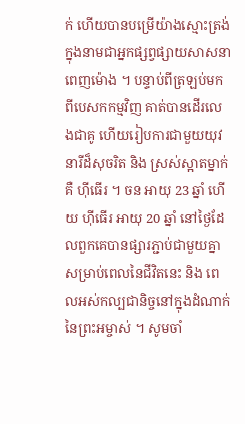ក់ ហើយបានបម្រើយ៉ាងស្មោះត្រង់ក្នុងនាមជាអ្នកផ្សព្វផ្សាយសាសនាពេញម៉ោង ។ បន្ទាប់ពីត្រឡប់មកពីបេសកកម្មវិញ គាត់បានដើរលេងជាគូ ហើយរៀបការជាមួយយុវនារីដ៏សុចរិត និង ស្រស់ស្អាតម្នាក់ គឺ ហ៊ីធើរ ។ ចន អាយុ 23 ឆ្នាំ ហើយ ហ៊ីធើរ អាយុ 20 ឆ្នាំ នៅថ្ងៃដែលពួកគេបានផ្សារភ្ជាប់ជាមួយគ្នាសម្រាប់ពេលនៃជីវិតនេះ និង ពេលអស់កល្បជានិច្ចនៅក្នុងដំណាក់នៃព្រះអម្ចាស់ ។ សូមចាំ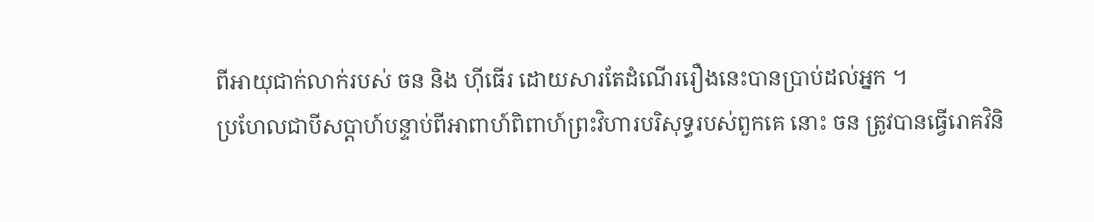ពីអាយុជាក់លាក់របស់ ចន និង ហ៊ីធើរ ដោយសារតែដំណើររឿងនេះបានប្រាប់ដល់អ្នក ។
ប្រហែលជាបីសប្តាហ៍បន្ទាប់ពីអាពាហ៍ពិពាហ៍ព្រះវិហារបរិសុទ្ធរបស់ពួកគេ នោះ ចន ត្រូវបានធ្វើរោគវិនិ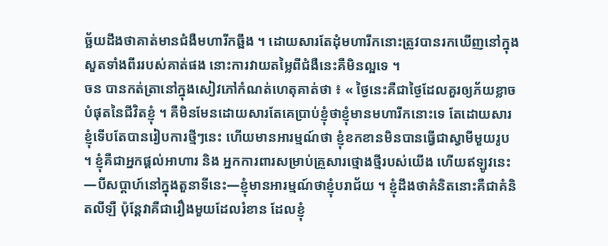ច្ឆ័យដឹងថាគាត់មានជំងឺមហារីកឆ្អឹង ។ ដោយសារតែដុំមហារីកនោះត្រូវបានរកឃើញនៅក្នុងសួតទាំងពីររបស់គាត់ផង នោះការវាយតម្លៃពីជំងឺនេះគឺមិនល្អទេ ។
ចន បានកត់ត្រានៅក្នុងសៀវភៅកំណត់ហេតុគាត់ថា ៖ « ថ្ងៃនេះគឺជាថ្ងៃដែលគួរឲ្យភ័យខ្លាចបំផុតនៃជីវិតខ្ញុំ ។ គឺមិនមែនដោយសារតែគេប្រាប់ខ្ញុំថាខ្ញុំមានមហារីកនោះទេ តែដោយសារខ្ញុំទើបតែបានរៀបការថ្មីៗនេះ ហើយមានអារម្មណ៍ថា ខ្ញុំខកខានមិនបានធ្វើជាស្វាមីមួយរូប ។ ខ្ញុំគឺជាអ្នកផ្តល់អាហារ និង អ្នកការពារសម្រាប់គ្រួសារថ្មោងថ្មីរបស់យើង ហើយឥឡូវនេះ—បីសប្តាហ៍នៅក្នុងតួនាទីនេះ—ខ្ញុំមានអារម្មណ៍ថាខ្ញុំបរាជ័យ ។ ខ្ញុំដឹងថាគំនិតនោះគឺជាគំនិតលីឡឺ ប៉ុន្តែវាគឺជារឿងមួយដែលរំខាន ដែលខ្ញុំ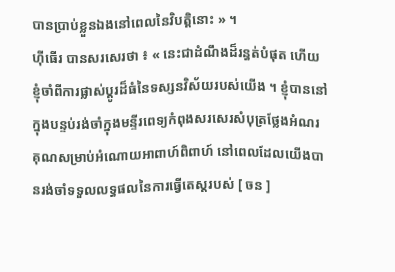បានប្រាប់ខ្លួនឯងនៅពេលនៃវិបត្តិនោះ » ។
ហ៊ីធើរ បានសរសេរថា ៖ « នេះជាដំណឹងដ៏រន្ធត់បំផុត ហើយខ្ញុំចាំពីការផ្លាស់ប្តូរដ៏ធំនៃទស្សនវិស័យរបស់យើង ។ ខ្ញុំបាននៅក្នុងបន្ទប់រង់ចាំក្នុងមន្ទីរពេទ្យកំពុងសរសេរសំបុត្រថ្លែងអំណរគុណសម្រាប់អំណោយអាពាហ៍ពិពាហ៍ នៅពេលដែលយើងបានរង់ចាំទទួលលទ្ធផលនៃការធ្វើតេស្តរបស់ [ ចន ]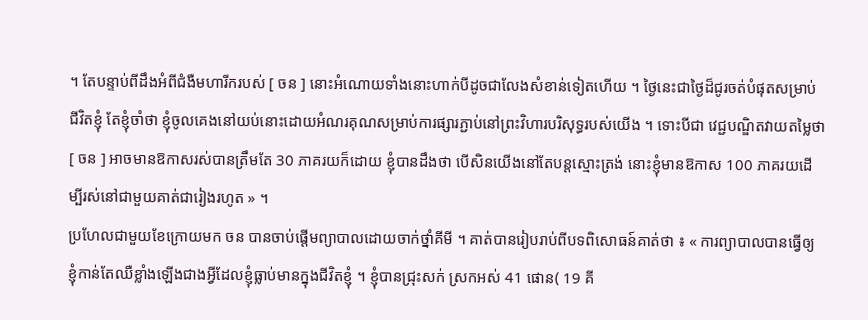។ តែបន្ទាប់ពីដឹងអំពីជំងឺមហារីករបស់ [ ចន ] នោះអំណោយទាំងនោះហាក់បីដូចជាលែងសំខាន់ទៀតហើយ ។ ថ្ងៃនេះជាថ្ងៃដ៏ជូរចត់បំផុតសម្រាប់ជីវិតខ្ញុំ តែខ្ញុំចាំថា ខ្ញុំចូលគេងនៅយប់នោះដោយអំណរគុណសម្រាប់ការផ្សារភ្ជាប់នៅព្រះវិហារបរិសុទ្ធរបស់យើង ។ ទោះបីជា វេជ្ជបណ្ឌិតវាយតម្លៃថា [ ចន ] អាចមានឱកាសរស់បានត្រឹមតែ 30 ភាគរយក៏ដោយ ខ្ញុំបានដឹងថា បើសិនយើងនៅតែបន្តស្មោះត្រង់ នោះខ្ញុំមានឱកាស 100 ភាគរយដើម្បីរស់នៅជាមួយគាត់ជារៀងរហូត » ។
ប្រហែលជាមួយខែក្រោយមក ចន បានចាប់ផ្តើមព្យាបាលដោយចាក់ថ្នាំគីមី ។ គាត់បានរៀបរាប់ពីបទពិសោធន៍គាត់ថា ៖ « ការព្យាបាលបានធ្វើឲ្យខ្ញុំកាន់តែឈឺខ្លាំងឡើងជាងអ្វីដែលខ្ញុំធ្លាប់មានក្នុងជីវិតខ្ញុំ ។ ខ្ញុំបានជ្រុះសក់ ស្រកអស់ 41 ផោន( 19 គី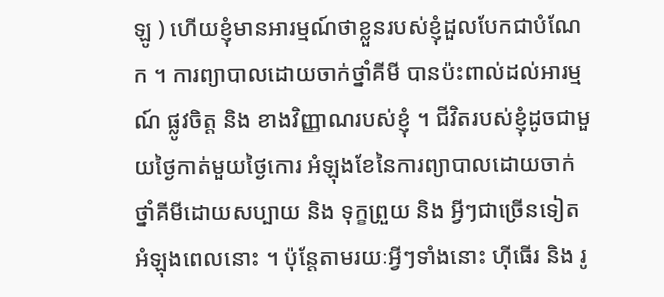ឡូ ) ហើយខ្ញុំមានអារម្មណ៍ថាខ្លួនរបស់ខ្ញុំដួលបែកជាបំណែក ។ ការព្យាបាលដោយចាក់ថ្នាំគីមី បានប៉ះពាល់ដល់អារម្មណ៍ ផ្លូវចិត្ត និង ខាងវិញ្ញាណរបស់ខ្ញុំ ។ ជីវិតរបស់ខ្ញុំដូចជាមួយថ្ងៃកាត់មួយថ្ងៃកោរ អំឡុងខែនៃការព្យាបាលដោយចាក់ថ្នាំគីមីដោយសប្បាយ និង ទុក្ខព្រួយ និង អ្វីៗជាច្រើនទៀតអំឡុងពេលនោះ ។ ប៉ុន្តែតាមរយៈអ្វីៗទាំងនោះ ហ៊ីធើរ និង រូ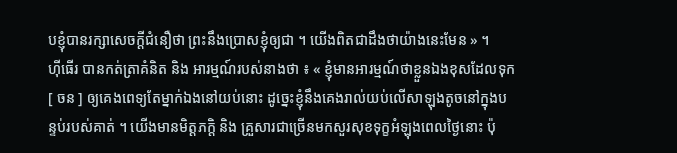បខ្ញុំបានរក្សាសេចក្តីជំនឿថា ព្រះនឹងប្រោសខ្ញុំឲ្យជា ។ យើងពិតជាដឹងថាយ៉ាងនេះមែន » ។
ហ៊ីធើរ បានកត់ត្រាគំនិត និង អារម្មណ៍របស់នាងថា ៖ « ខ្ញុំមានអារម្មណ៍ថាខ្លួនឯងខុសដែលទុក[ ចន ] ឲ្យគេងពេទ្យតែម្នាក់ឯងនៅយប់នោះ ដូច្នេះខ្ញុំនឹងគេងរាល់យប់លើសាឡុងតូចនៅក្នុងបន្ទប់របស់គាត់ ។ យើងមានមិត្តភក្តិ និង គ្រួសារជាច្រើនមកសួរសុខទុក្ខអំឡុងពេលថ្ងៃនោះ ប៉ុ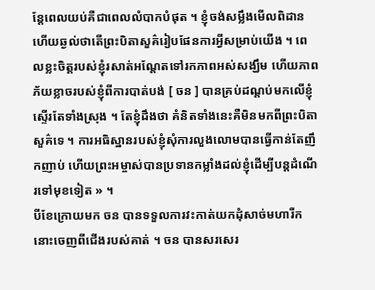ន្តែពេលយប់គឺជាពេលលំបាកបំផុត ។ ខ្ញុំចង់សម្លឹងមើលពិដាន ហើយឆ្ងល់ថាតើព្រះបិតាសួគ៌រៀបផែនការអ្វីសម្រាប់យើង ។ ពេលខ្លះចិត្តរបស់ខ្ញុំរសាត់អណ្តែតទៅរកភាពអស់សង្ឃឹម ហើយភាពភ័យខ្លាចរបស់ខ្ញុំពីការបាត់បង់ [ ចន ] បានគ្រប់ដណ្តប់មកលើខ្ញុំស្ទើរតែទាំងស្រុង ។ តែខ្ញុំដឹងថា គំនិតទាំងនេះគឺមិនមកពីព្រះបិតាសួគ៌ទេ ។ ការអធិស្ឋានរបស់ខ្ញុំសុំការលួងលោមបានធ្វើកាន់តែញឹកញាប់ ហើយព្រះអម្ចាស់បានប្រទានកម្លាំងដល់ខ្ញុំដើម្បីបន្តដំណើរទៅមុខទៀត » ។
បីខែក្រោយមក ចន បានទទួលការវះកាត់យកដុំសាច់មហារីកនោះចេញពីជើងរបស់គាត់ ។ ចន បានសរសេរ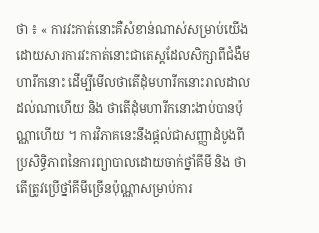ថា ៖ « ការវះកាត់នោះគឺសំខាន់ណាស់សម្រាប់យើង ដោយសារការវះកាត់នោះជាតេស្តដែលសិក្សាពីជំងឺមហារីកនោះ ដើម្បីមើលថាតើដុំមហារីកនោះរាលដាលដល់ណាហើយ និង ថាតើដុំមហារីកនោះងាប់បានប៉ុណ្ណាហើយ ។ ការវិភាគនេះនឹងផ្តល់ជាសញ្ញាដំបូងពីប្រសិទ្ធិភាពនៃការព្យាបាលដោយចាក់ថ្នាំគីមី និង ថាតើត្រូវប្រើថ្នាំគីមីច្រើនប៉ុណ្ណាសម្រាប់ការ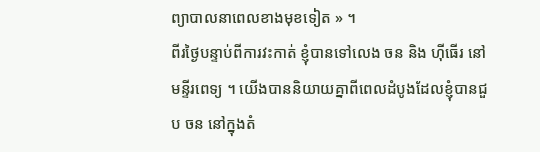ព្យាបាលនាពេលខាងមុខទៀត » ។
ពីរថ្ងៃបន្ទាប់ពីការវះកាត់ ខ្ញុំបានទៅលេង ចន និង ហ៊ីធើរ នៅមន្ទីរពេទ្យ ។ យើងបាននិយាយគ្នាពីពេលដំបូងដែលខ្ញុំបានជួប ចន នៅក្នុងតំ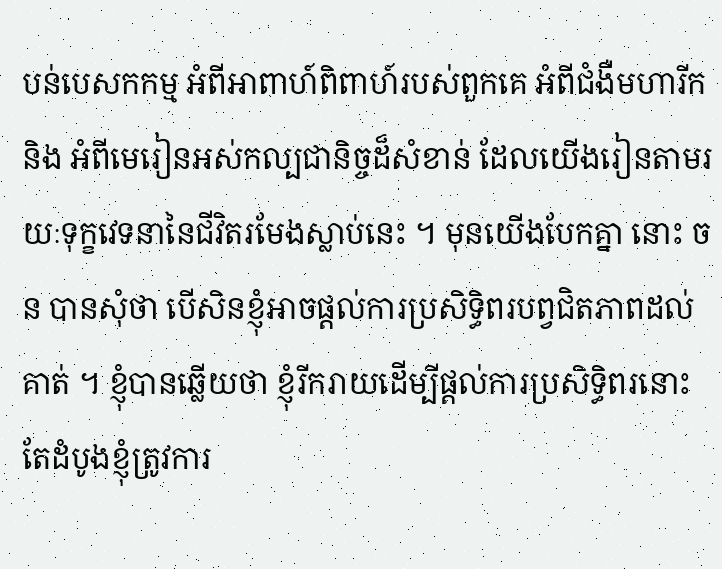បន់បេសកកម្ម អំពីអាពាហ៍ពិពាហ៍របស់ពួកគេ អំពីជំងឺមហារីក និង អំពីមេរៀនអស់កល្បជានិច្ចដ៏សំខាន់ ដែលយើងរៀនតាមរយៈទុក្ខវេទនានៃជីវិតរមែងស្លាប់នេះ ។ មុនយើងបែកគ្នា នោះ ចន បានសុំថា បើសិនខ្ញុំអាចផ្តល់ការប្រសិទ្ធិពរបព្វជិតភាពដល់គាត់ ។ ខ្ញុំបានឆ្លើយថា ខ្ញុំរីករាយដើម្បីផ្តល់ការប្រសិទ្ធិពរនោះ តែដំបូងខ្ញុំត្រូវការ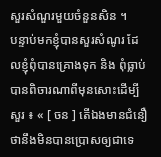សួរសំណួរមួយចំនួនសិន ។
បន្ទាប់មកខ្ញុំបានសួរសំណូរ ដែលខ្ញុំពុំបានគ្រោងទុក និង ពុំធ្លាប់បានពិចារណាពីមុនសោះដើម្បីសួរ ៖ « [ ចន ] តើឯងមានជំនឿថានឹងមិនបានប្រោសឲ្យជាទេ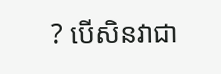? បើសិនវាជា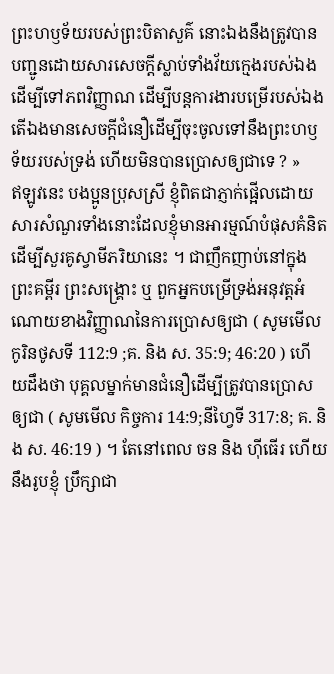ព្រះហឫទ័យរបស់ព្រះបិតាសួគ៌ នោះឯងនឹងត្រូវបានបញ្ជូនដោយសារសេចក្តីស្លាប់ទាំងវ័យក្មេងរបស់ឯងដើម្បីទៅភពវិញ្ញាណ ដើម្បីបន្តការងារបម្រើរបស់ឯង តើឯងមានសេចក្តីជំនឿដើម្បីចុះចូលទៅនឹងព្រះហឫទ័យរបស់ទ្រង់ ហើយមិនបានប្រោសឲ្យជាទេ ? »
ឥឡូវនេះ បងប្អូនប្រុសស្រី ខ្ញុំពិតជាភ្ញាក់ផ្អើលដោយសារសំណួរទាំងនោះដែលខ្ញុំមានអារម្មណ៍បំផុសគំនិតដើម្បីសួរគូស្វាមីភរិយានេះ ។ ជាញឹកញាប់នៅក្នុងព្រះគម្ពីរ ព្រះសង្គ្រោះ ឬ ពួកអ្នកបម្រើទ្រង់អនុវត្តអំណោយខាងវិញ្ញាណនៃការប្រោសឲ្យជា ( សូមមើល កូរិនថូសទី 112:9 ;គ. និង ស. 35:9; 46:20 ) ហើយដឹងថា បុគ្គលម្នាក់មានជំនឿដើម្បីត្រូវបានប្រោសឲ្យជា ( សូមមើល កិច្ចការ 14:9;នីហ្វៃទី 317:8; គ. និង ស. 46:19 ) ។ តែនៅពេល ចន និង ហ៊ីធើរ ហើយនឹងរូបខ្ញុំ ប្រឹក្សាជា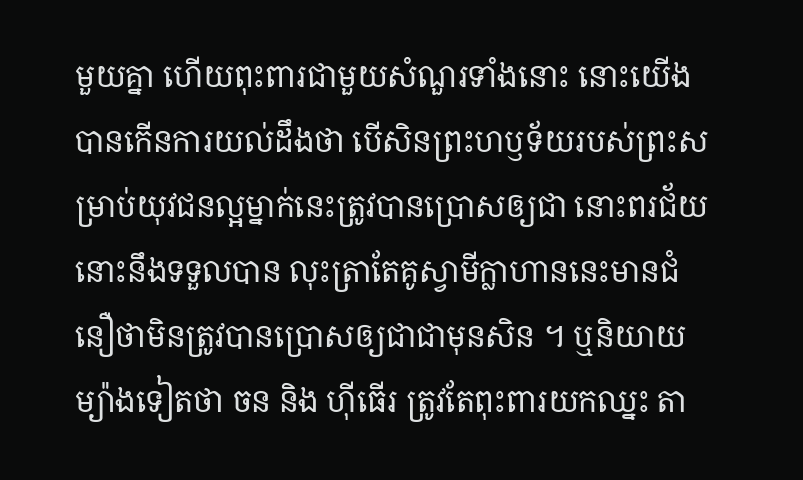មួយគ្នា ហើយពុះពារជាមួយសំណួរទាំងនោះ នោះយើងបានកើនការយល់ដឹងថា បើសិនព្រះហឫទ័យរបស់ព្រះសម្រាប់យុវជនល្អម្នាក់នេះត្រូវបានប្រោសឲ្យជា នោះពរជ័យនោះនឹងទទួលបាន លុះត្រាតែគូស្វាមីក្លាហាននេះមានជំនឿថាមិនត្រូវបានប្រោសឲ្យជាជាមុនសិន ។ ឬនិយាយម្យ៉ាងទៀតថា ចន និង ហ៊ីធើរ ត្រូវតែពុះពារយកឈ្នះ តា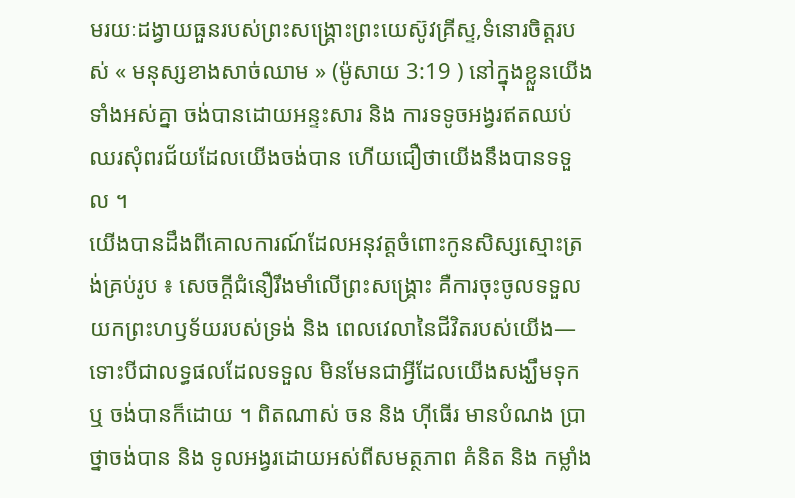មរយៈដង្វាយធួនរបស់ព្រះសង្គ្រោះព្រះយេស៊ូវគ្រីស្ទ,ទំនោរចិត្តរបស់ « មនុស្សខាងសាច់ឈាម » (ម៉ូសាយ 3:19 ) នៅក្នុងខ្លួនយើងទាំងអស់គ្នា ចង់បានដោយអន្ទះសារ និង ការទទូចអង្វរឥតឈប់ឈរសុំពរជ័យដែលយើងចង់បាន ហើយជឿថាយើងនឹងបានទទួល ។
យើងបានដឹងពីគោលការណ៍ដែលអនុវត្តចំពោះកូនសិស្សស្មោះត្រង់គ្រប់រូប ៖ សេចក្តីជំនឿរឹងមាំលើព្រះសង្គ្រោះ គឺការចុះចូលទទួលយកព្រះហឫទ័យរបស់ទ្រង់ និង ពេលវេលានៃជីវិតរបស់យើង—ទោះបីជាលទ្ធផលដែលទទួល មិនមែនជាអ្វីដែលយើងសង្ឃឹមទុក ឬ ចង់បានក៏ដោយ ។ ពិតណាស់ ចន និង ហ៊ីធើរ មានបំណង ប្រាថ្នាចង់បាន និង ទូលអង្វរដោយអស់ពីសមត្ថភាព គំនិត និង កម្លាំង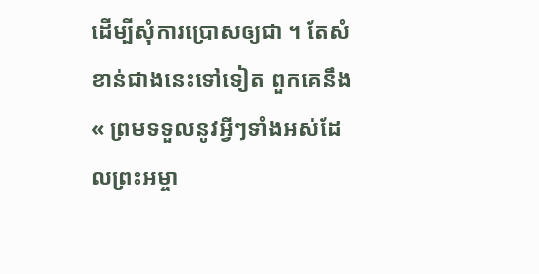ដើម្បីសុំការប្រោសឲ្យជា ។ តែសំខាន់ជាងនេះទៅទៀត ពួកគេនឹង « ព្រមទទួលនូវអ្វីៗទាំងអស់ដែលព្រះអម្ចា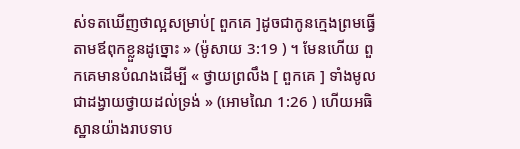ស់ទតឃើញថាល្អសម្រាប់[ ពួកគេ ]ដូចជាកូនក្មេងព្រមធ្វើតាមឪពុកខ្លួនដូច្នោះ » (ម៉ូសាយ 3:19 ) ។ មែនហើយ ពួកគេមានបំណងដើម្បី « ថ្វាយព្រលឹង [ ពួកគេ ] ទាំងមូល ជាដង្វាយថ្វាយដល់ទ្រង់ » (អោមណៃ 1:26 ) ហើយអធិស្ឋានយ៉ាងរាបទាប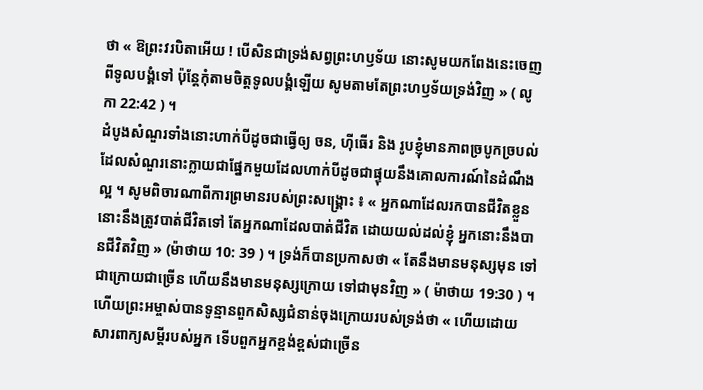ថា « ឱព្រះវរបិតាអើយ ! បើសិនជាទ្រង់សព្វព្រះហឫទ័យ នោះសូមយកពែងនេះចេញពីទូលបង្គំទៅ ប៉ុន្តែកុំតាមចិត្តទូលបង្គំឡើយ សូមតាមតែព្រះហឫទ័យទ្រង់វិញ » ( លូកា 22:42 ) ។
ដំបូងសំណួរទាំងនោះហាក់បីដូចជាធ្វើឲ្យ ចន, ហ៊ីធើរ និង រូបខ្ញុំមានភាពច្របូកច្របល់ ដែលសំណួរនោះក្លាយជាផ្នែកមួយដែលហាក់បីដូចជាផ្ទុយនឹងគោលការណ៍នៃដំណឹងល្អ ។ សូមពិចារណាពីការព្រមានរបស់ព្រះសង្គ្រោះ ៖ « អ្នកណាដែលរកបានជីវិតខ្លួន នោះនឹងត្រូវបាត់ជីវិតទៅ តែអ្នកណាដែលបាត់ជីវិត ដោយយល់ដល់ខ្ញុំ អ្នកនោះនឹងបានជីវិតវិញ » (ម៉ាថាយ 10: 39 ) ។ ទ្រង់ក៏បានប្រកាសថា « តែនឹងមានមនុស្សមុន ទៅជាក្រោយជាច្រើន ហើយនឹងមានមនុស្សក្រោយ ទៅជាមុនវិញ » ( ម៉ាថាយ 19:30 ) ។ ហើយព្រះអម្ចាស់បានទូន្មានពួកសិស្សជំនាន់ចុងក្រោយរបស់ទ្រង់ថា « ហើយដោយសារពាក្យសម្តីរបស់អ្នក ទើបពួកអ្នកខ្ពង់ខ្ពស់ជាច្រើន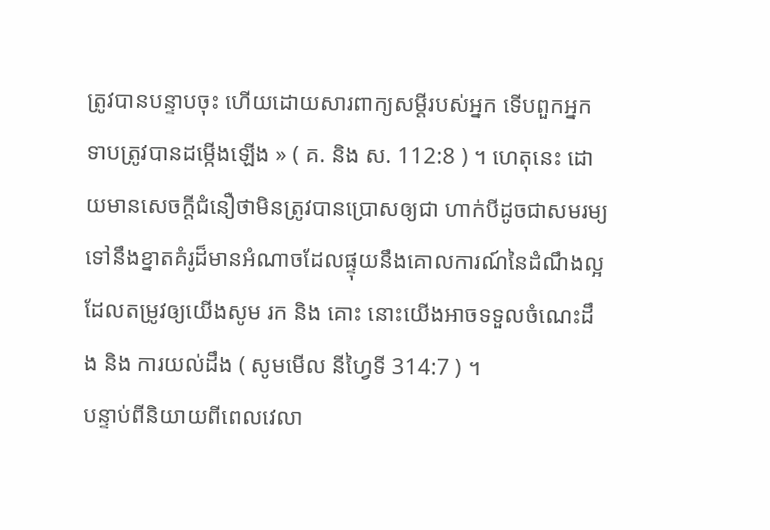ត្រូវបានបន្ទាបចុះ ហើយដោយសារពាក្យសម្តីរបស់អ្នក ទើបពួកអ្នកទាបត្រូវបានដម្កើងឡើង » ( គ. និង ស. 112:8 ) ។ ហេតុនេះ ដោយមានសេចក្តីជំនឿថាមិនត្រូវបានប្រោសឲ្យជា ហាក់បីដូចជាសមរម្យទៅនឹងខ្នាតគំរូដ៏មានអំណាចដែលផ្ទុយនឹងគោលការណ៍នៃដំណឹងល្អ ដែលតម្រូវឲ្យយើងសូម រក និង គោះ នោះយើងអាចទទួលចំណេះដឹង និង ការយល់ដឹង ( សូមមើល នីហ្វៃទី 314:7 ) ។
បន្ទាប់ពីនិយាយពីពេលវេលា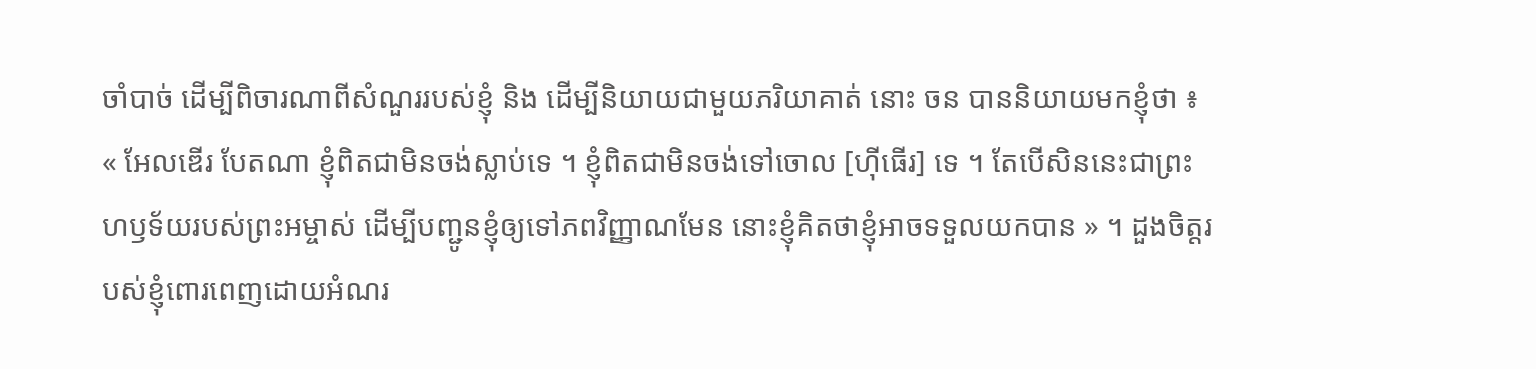ចាំបាច់ ដើម្បីពិចារណាពីសំណួររបស់ខ្ញុំ និង ដើម្បីនិយាយជាមួយភរិយាគាត់ នោះ ចន បាននិយាយមកខ្ញុំថា ៖ « អែលឌើរ បែតណា ខ្ញុំពិតជាមិនចង់ស្លាប់ទេ ។ ខ្ញុំពិតជាមិនចង់ទៅចោល [ហ៊ីធើរ] ទេ ។ តែបើសិននេះជាព្រះហឫទ័យរបស់ព្រះអម្ចាស់ ដើម្បីបញ្ជូនខ្ញុំឲ្យទៅភពវិញ្ញាណមែន នោះខ្ញុំគិតថាខ្ញុំអាចទទួលយកបាន » ។ ដួងចិត្តរបស់ខ្ញុំពោរពេញដោយអំណរ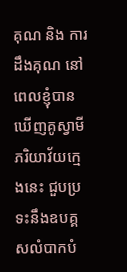គុណ និង ការដឹងគុណ នៅពេលខ្ញុំបានឃើញគូស្វាមីភរិយាវ័យក្មេងនេះ ជួបប្រទះនឹងឧបគ្គសលំបាកបំ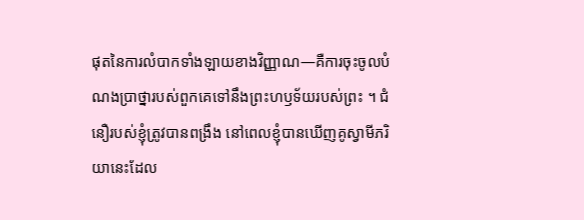ផុតនៃការលំបាកទាំងឡាយខាងវិញ្ញាណ—គឺការចុះចូលបំណងប្រាថ្នារបស់ពួកគេទៅនឹងព្រះហឫទ័យរបស់ព្រះ ។ ជំនឿរបស់ខ្ញុំត្រូវបានពង្រឹង នៅពេលខ្ញុំបានឃើញគូស្វាមីភរិយានេះដែល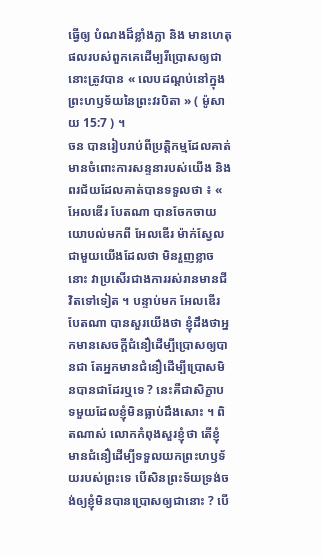ធ្វើឲ្យ បំណងដ៏ខ្លាំងក្លា និង មានហេតុផលរបស់ពួកគេដើម្បរីប្រោសឲ្យជានោះត្រូវបាន « លេបដណ្តប់នៅក្នុងព្រះហឫទ័យនៃព្រះវរបិតា » ( ម៉ូសាយ 15:7 ) ។
ចន បានរៀបរាប់ពីប្រត្តិកម្មដែលគាត់មានចំពោះការសន្ទនារបស់យើង និង ពរជ័យដែលគាត់បានទទួលថា ៖ « អែលឌើរ បែតណា បានចែកចាយយោបល់មកពី អែលឌើរ ម៉ាក់ស្វែល ជាមួយយើងដែលថា មិនរួញខ្លាចនោះ វាប្រសើរជាងការរស់រានមានជីវិតទៅទៀត ។ បន្ទាប់មក អែលឌើរ បែតណា បានសួរយើងថា ខ្ញុំដឹងថាអ្នកមានសេចក្តីជំនឿដើម្បីប្រោសឲ្យបានជា តែអ្នកមានជំនឿដើម្បីប្រោសមិនបានជាដែរឬទេ ? នេះគឺជាសិក្ខាបទមួយដែលខ្ញុំមិនធ្លាប់ដឹងសោះ ។ ពិតណាស់ លោកកំពុងសួរខ្ញុំថា តើខ្ញុំមានជំនឿដើម្បីទទួលយកព្រះហឫទ័យរបស់ព្រះទេ បើសិនព្រះទ័យទ្រង់ចង់ឲ្យខ្ញុំមិនបានប្រោសឲ្យជានោះ ? បើ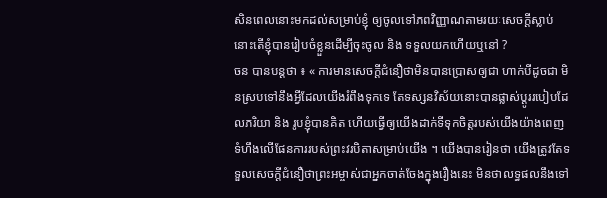សិនពេលនោះមកដល់សម្រាប់ខ្ញុំ ឲ្យចូលទៅភពវិញ្ញាណតាមរយៈសេចក្តីស្លាប់ នោះតើខ្ញុំបានរៀបចំខ្លួនដើម្បីចុះចូល និង ទទួលយកហើយឬនៅ ?
ចន បានបន្តថា ៖ « ការមានសេចក្តីជំនឿថាមិនបានប្រោសឲ្យជា ហាក់បីដូចជា មិនស្របទៅនឹងអ្វីដែលយើងរំពឹងទុកទេ តែទស្សនវិស័យនោះបានផ្លាស់ប្តូររបៀបដែលភរិយា និង រូបខ្ញុំបានគិត ហើយធ្វើឲ្យយើងដាក់ទីទុកចិត្តរបស់យើងយ៉ាងពេញទំហឹងលើផែនការរបស់ព្រះវរបិតាសម្រាប់យើង ។ យើងបានរៀនថា យើងត្រូវតែទទួលសេចក្តីជំនឿថាព្រះអម្ចាស់ជាអ្នកចាត់ចែងក្នុងរឿងនេះ មិនថាលទ្ធផលនឹងទៅ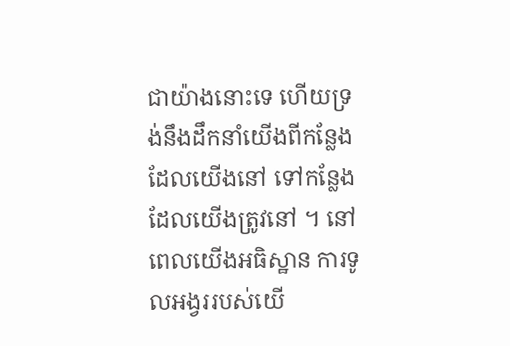ជាយ៉ាងនោះទេ ហើយទ្រង់នឹងដឹកនាំយើងពីកន្លែងដែលយើងនៅ ទៅកន្លែងដែលយើងត្រូវនៅ ។ នៅពេលយើងអធិស្ឋាន ការទូលអង្វររបស់យើ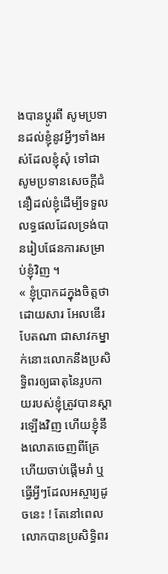ងបានប្តូរពី សូមប្រទានដល់ខ្ញុំនូវអ្វីៗទាំងអស់ដែលខ្ញុំសុំ ទៅជា សូមប្រទានសេចក្តីជំនឿដល់ខ្ញុំដើម្បីទទួលលទ្ធផលដែលទ្រង់បានរៀបផែនការសម្រាប់ខ្ញុំវិញ ។
« ខ្ញុំប្រាកដក្នុងចិត្តថា ដោយសារ អែលឌើរ បែតណា ជាសាវកម្នាក់នោះលោកនឹងប្រសិទ្ធិពរឲ្យធាតុនៃរូបកាយរបស់ខ្ញុំត្រូវបានស្តារឡើងវិញ ហើយខ្ញុំនឹងលោតចេញពីគ្រែ ហើយចាប់ផ្តើមរាំ ឬ ធ្វើអ្វីៗដែលអស្ចារ្យដូចនេះ ! តែនៅពេលលោកបានប្រសិទ្ធិពរ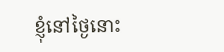ខ្ញុំនៅថ្ងៃនោះ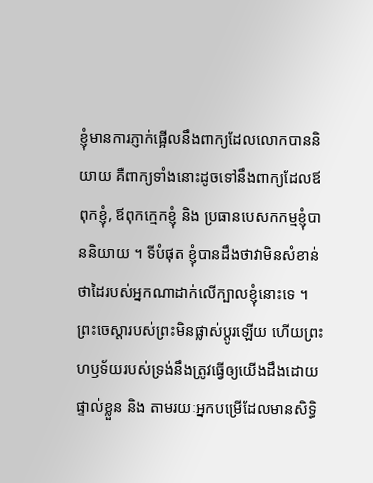ខ្ញុំមានការភ្ញាក់ផ្អើលនឹងពាក្យដែលលោកបាននិយាយ គឺពាក្យទាំងនោះដូចទៅនឹងពាក្យដែលឪពុកខ្ញុំ, ឪពុកក្មេកខ្ញុំ និង ប្រធានបេសកកម្មខ្ញុំបាននិយាយ ។ ទីបំផុត ខ្ញុំបានដឹងថាវាមិនសំខាន់ថាដៃរបស់អ្នកណាដាក់លើក្បាលខ្ញុំនោះទេ ។ ព្រះចេស្តារបស់ព្រះមិនផ្លាស់ប្តូរឡើយ ហើយព្រះហឫទ័យរបស់ទ្រង់នឹងត្រូវធ្វើឲ្យយើងដឹងដោយផ្ទាល់ខ្លួន និង តាមរយៈអ្នកបម្រើដែលមានសិទ្ធិ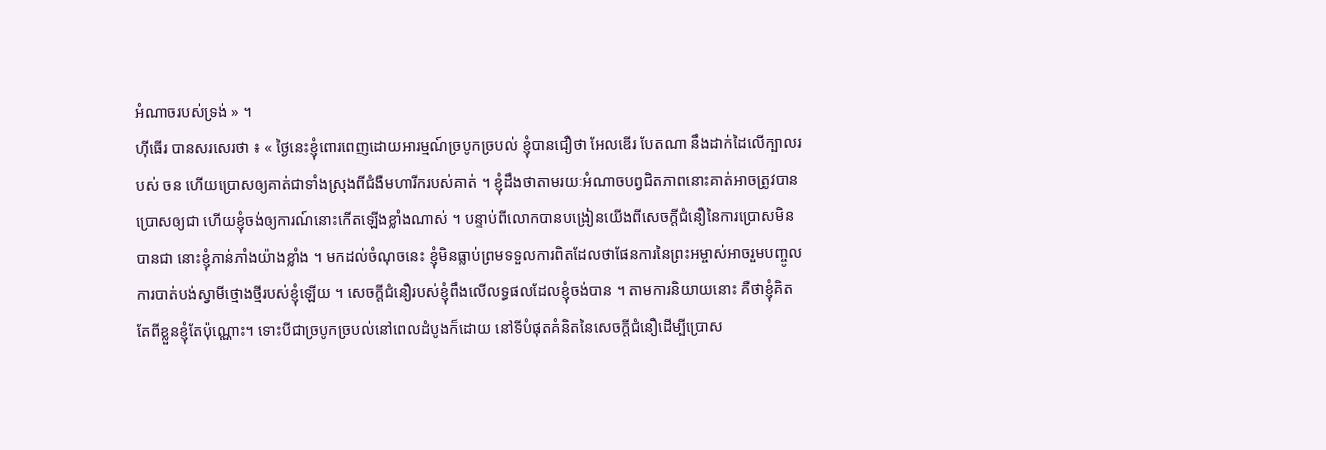អំណាចរបស់ទ្រង់ » ។
ហ៊ីធើរ បានសរសេរថា ៖ « ថ្ងៃនេះខ្ញុំពោរពេញដោយអារម្មណ៍ច្របូកច្របល់ ខ្ញុំបានជឿថា អែលឌើរ បែតណា នឹងដាក់ដៃលើក្បាលរបស់ ចន ហើយប្រោសឲ្យគាត់ជាទាំងស្រុងពីជំងឺមហារីករបស់គាត់ ។ ខ្ញុំដឹងថាតាមរយៈអំណាចបព្វជិតភាពនោះគាត់អាចត្រូវបានប្រោសឲ្យជា ហើយខ្ញុំចង់ឲ្យការណ៍នោះកើតឡើងខ្លាំងណាស់ ។ បន្ទាប់ពីលោកបានបង្រៀនយើងពីសេចក្តីជំនឿនៃការប្រោសមិនបានជា នោះខ្ញុំភាន់ភាំងយ៉ាងខ្លាំង ។ មកដល់ចំណុចនេះ ខ្ញុំមិនធ្លាប់ព្រមទទួលការពិតដែលថាផែនការនៃព្រះអម្ចាស់អាចរួមបញ្ចូលការបាត់បង់ស្វាមីថ្មោងថ្មីរបស់ខ្ញុំឡើយ ។ សេចក្តីជំនឿរបស់ខ្ញុំពឹងលើលទ្ធផលដែលខ្ញុំចង់បាន ។ តាមការនិយាយនោះ គឺថាខ្ញុំគិតតែពីខ្លួនខ្ញុំតែប៉ុណ្ណោះ។ ទោះបីជាច្របូកច្របល់នៅពេលដំបូងក៏ដោយ នៅទីបំផុតគំនិតនៃសេចក្តីជំនឿដើម្បីប្រោស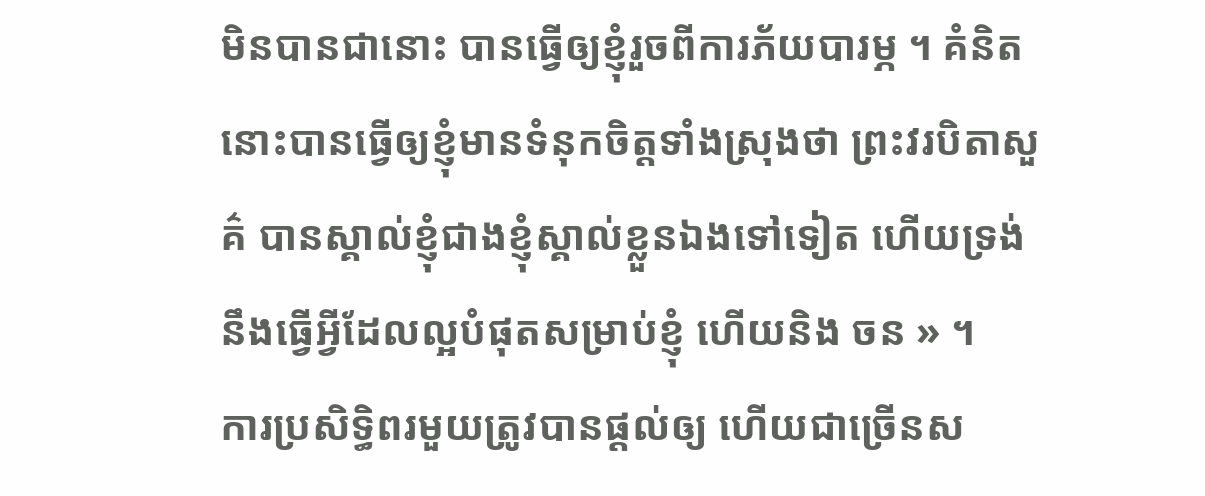មិនបានជានោះ បានធ្វើឲ្យខ្ញុំរួចពីការភ័យបារម្ភ ។ គំនិតនោះបានធ្វើឲ្យខ្ញុំមានទំនុកចិត្តទាំងស្រុងថា ព្រះវរបិតាសួគ៌ បានស្គាល់ខ្ញុំជាងខ្ញុំស្គាល់ខ្លួនឯងទៅទៀត ហើយទ្រង់នឹងធ្វើអ្វីដែលល្អបំផុតសម្រាប់ខ្ញុំ ហើយនិង ចន » ។
ការប្រសិទ្ធិពរមួយត្រូវបានផ្តល់ឲ្យ ហើយជាច្រើនស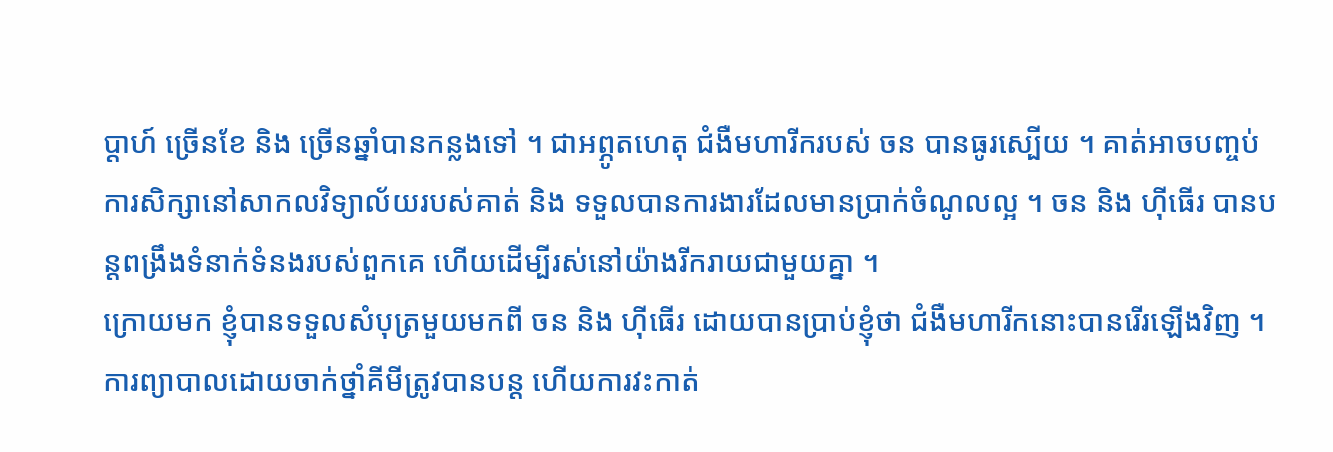ប្តាហ៍ ច្រើនខែ និង ច្រើនឆ្នាំបានកន្លងទៅ ។ ជាអព្ភូតហេតុ ជំងឺមហារីករបស់ ចន បានធូរស្បើយ ។ គាត់អាចបញ្ចប់ការសិក្សានៅសាកលវិទ្យាល័យរបស់គាត់ និង ទទួលបានការងារដែលមានប្រាក់ចំណូលល្អ ។ ចន និង ហ៊ីធើរ បានបន្តពង្រឹងទំនាក់ទំនងរបស់ពួកគេ ហើយដើម្បីរស់នៅយ៉ាងរីករាយជាមួយគ្នា ។
ក្រោយមក ខ្ញុំបានទទួលសំបុត្រមួយមកពី ចន និង ហ៊ីធើរ ដោយបានប្រាប់ខ្ញុំថា ជំងឺមហារីកនោះបានរើរឡើងវិញ ។ ការព្យាបាលដោយចាក់ថ្នាំគីមីត្រូវបានបន្ត ហើយការវះកាត់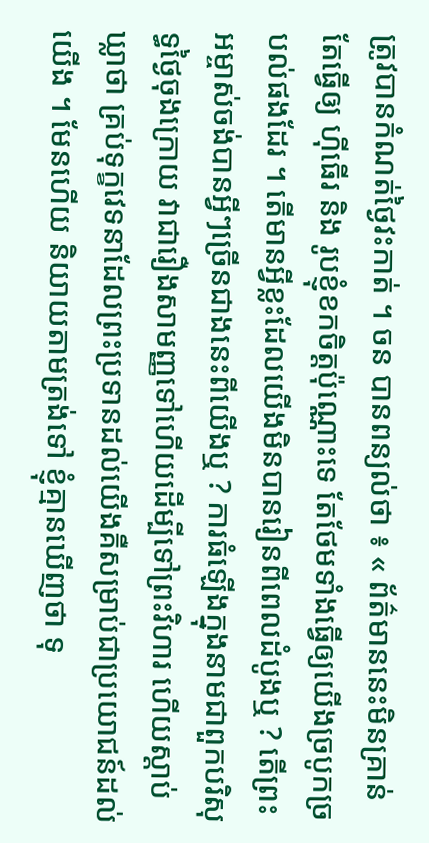ត្រូវបានកំណត់ថ្ងៃវះកាត់ ។ ចន បានពន្យល់ថា ៖ « ព័ត៌មាននេះមិនគ្រាន់តែធ្វើឲ្យ ហ៊ីធើរ និង រូបខ្ញុំខកចិត្តប៉ុណ្ណោះទេ តែថែមទាំងធ្វើឲ្យយើងច្របូកច្របល់ផងដែរ ។ តើមានអ្វីខ្លះដែលយើងមិនបានរៀនពីពេលដំបូងឬ ? តើព្រះអម្ចាស់ចង់បានអ្វីៗច្រើនជាងនេះពីយើងឬ ? ការធំឡើងក្នុងនាមជាពួកបរិសុទ្ធថ្ងៃចុងក្រោយ វាជារឿងសាមញ្ញទៅហើយដើម្បីទៅព្រះវិហារ ហើយស្តាប់ឃ្លាថា គ្រប់ទុក្ខវេទនាដែលព្រះប្រទានដល់យើងគឺសម្រាប់ជាប្រយោជន៍ដល់យើង ។ មែនហើយ និយាយតាមត្រង់ទៅ ខ្ញុំគ្មានឃើញថា ទុ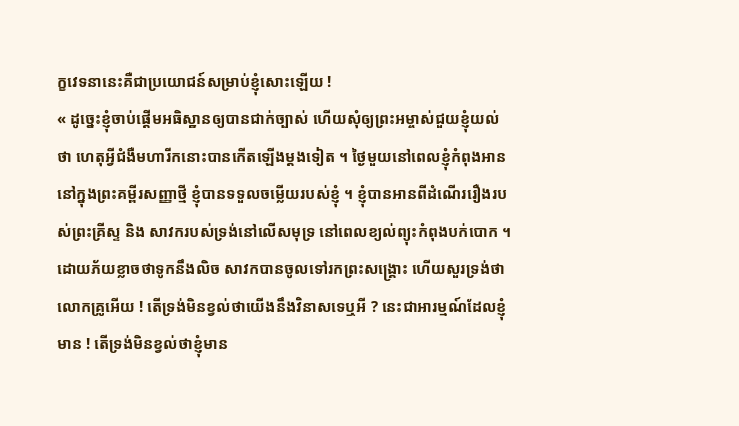ក្ខវេទនានេះគឺជាប្រយោជន៍សម្រាប់ខ្ញុំសោះឡើយ !
« ដូច្នេះខ្ញុំចាប់ផ្តើមអធិស្ឋានឲ្យបានជាក់ច្បាស់ ហើយសុំឲ្យព្រះអម្ចាស់ជួយខ្ញុំយល់ថា ហេតុអ្វីជំងឺមហារីកនោះបានកើតឡើងម្តងទៀត ។ ថ្ងៃមួយនៅពេលខ្ញុំកំពុងអាននៅក្នុងព្រះគម្ពីរសញ្ញាថ្មី ខ្ញុំបានទទួលចម្លើយរបស់ខ្ញុំ ។ ខ្ញុំបានអានពីដំណើររឿងរបស់ព្រះគ្រីស្ទ និង សាវករបស់ទ្រង់នៅលើសមុទ្រ នៅពេលខ្យល់ព្យុះកំពុងបក់បោក ។ ដោយភ័យខ្លាចថាទូកនឹងលិច សាវកបានចូលទៅរកព្រះសង្គ្រោះ ហើយសួរទ្រង់ថា លោកគ្រូអើយ ! តើទ្រង់មិនខ្វល់ថាយើងនឹងវិនាសទេឬអី ? នេះជាអារម្មណ៍ដែលខ្ញុំមាន ! តើទ្រង់មិនខ្វល់ថាខ្ញុំមាន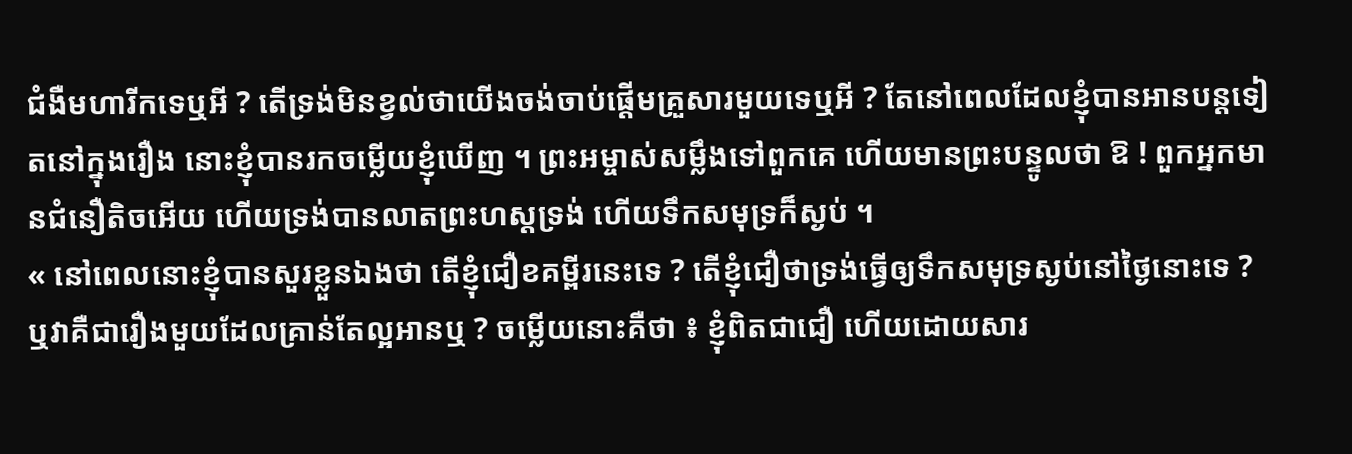ជំងឺមហារីកទេឬអី ? តើទ្រង់មិនខ្វល់ថាយើងចង់ចាប់ផ្តើមគ្រួសារមួយទេឬអី ? តែនៅពេលដែលខ្ញុំបានអានបន្តទៀតនៅក្នុងរឿង នោះខ្ញុំបានរកចម្លើយខ្ញុំឃើញ ។ ព្រះអម្ចាស់សម្លឹងទៅពួកគេ ហើយមានព្រះបន្ទូលថា ឱ ! ពួកអ្នកមានជំនឿតិចអើយ ហើយទ្រង់បានលាតព្រះហស្តទ្រង់ ហើយទឹកសមុទ្រក៏ស្ងប់ ។
« នៅពេលនោះខ្ញុំបានសួរខ្លួនឯងថា តើខ្ញុំជឿខគម្ពីរនេះទេ ? តើខ្ញុំជឿថាទ្រង់ធ្វើឲ្យទឹកសមុទ្រស្ងប់នៅថ្ងៃនោះទេ ? ឬវាគឺជារឿងមួយដែលគ្រាន់តែល្អអានឬ ? ចម្លើយនោះគឺថា ៖ ខ្ញុំពិតជាជឿ ហើយដោយសារ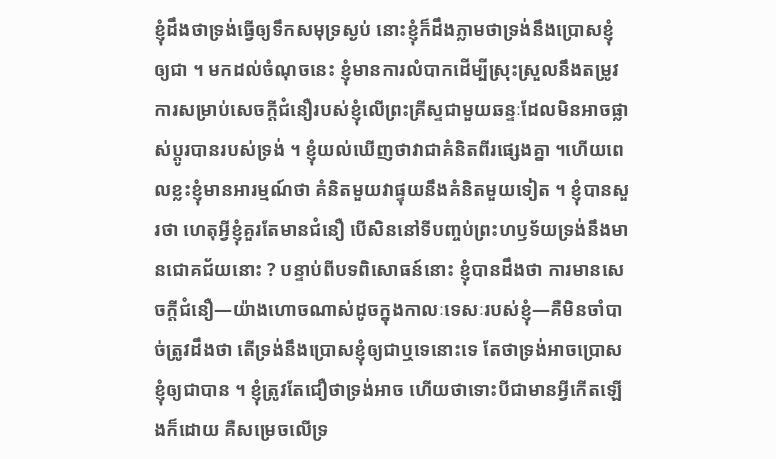ខ្ញុំដឹងថាទ្រង់ធ្វើឲ្យទឹកសមុទ្រស្ងប់ នោះខ្ញុំក៏ដឹងភ្លាមថាទ្រង់នឹងប្រោសខ្ញុំឲ្យជា ។ មកដល់ចំណុចនេះ ខ្ញុំមានការលំបាកដើម្បីស្រុះស្រួលនឹងតម្រូវការសម្រាប់សេចក្តីជំនឿរបស់ខ្ញុំលើព្រះគ្រីស្ទជាមួយឆន្ទៈដែលមិនអាចផ្លាស់ប្តូរបានរបស់ទ្រង់ ។ ខ្ញុំយល់ឃើញថាវាជាគំនិតពីរផ្សេងគ្នា ។ហើយពេលខ្លះខ្ញុំមានអារម្មណ៍ថា គំនិតមួយវាផ្ទុយនឹងគំនិតមួយទៀត ។ ខ្ញុំបានសួរថា ហេតុអ្វីខ្ញុំគួរតែមានជំនឿ បើសិននៅទីបញ្ចប់ព្រះហឫទ័យទ្រង់នឹងមានជោគជ័យនោះ ? បន្ទាប់ពីបទពិសោធន៍នោះ ខ្ញុំបានដឹងថា ការមានសេចក្តីជំនឿ—យ៉ាងហោចណាស់ដូចក្នុងកាលៈទេសៈរបស់ខ្ញុំ—គឺមិនចាំបាច់ត្រូវដឹងថា តើទ្រង់នឹងប្រោសខ្ញុំឲ្យជាឬទេនោះទេ តែថាទ្រង់អាចប្រោសខ្ញុំឲ្យជាបាន ។ ខ្ញុំត្រូវតែជឿថាទ្រង់អាច ហើយថាទោះបីជាមានអ្វីកើតឡើងក៏ដោយ គឺសម្រេចលើទ្រ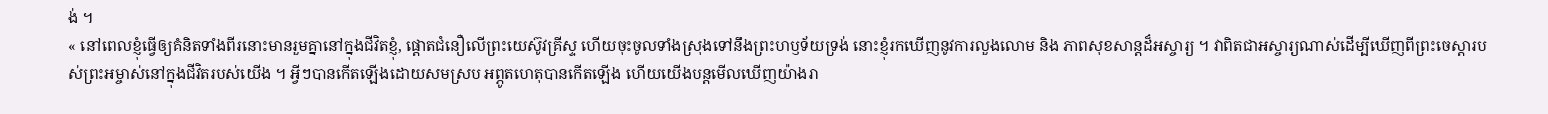ង់ ។
« នៅពេលខ្ញុំធ្វើឲ្យគំនិតទាំងពីរនោះមានរួមគ្នានៅក្នុងជីវិតខ្ញុំ, ផ្តោតជំនឿលើព្រះយេស៊ូវគ្រីស្ទ ហើយចុះចូលទាំងស្រុងទៅនឹងព្រះហឫទ័យទ្រង់ នោះខ្ញុំរកឃើញនូវការលួងលោម និង ភាពសុខសាន្តដ៏អស្ចារ្យ ។ វាពិតជាអស្ចារ្យណាស់ដើម្បីឃើញពីព្រះចេស្តារបស់ព្រះអម្ចាស់នៅក្នុងជីវិតរបស់យើង ។ អ្វីៗបានកើតឡើងដោយសមស្រប អព្ភូតហេតុបានកើតឡើង ហើយយើងបន្តមើលឃើញយ៉ាងរា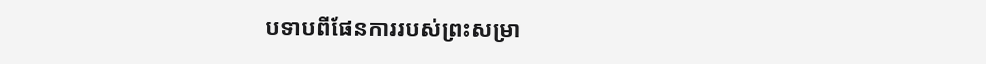បទាបពីផែនការរបស់ព្រះសម្រា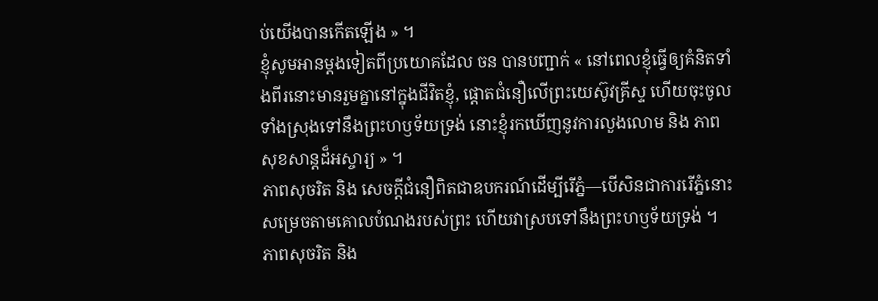ប់យើងបានកើតឡើង » ។
ខ្ញុំសូមអានម្តងទៀតពីប្រយោគដែល ចន បានបញ្ជាក់ « នៅពេលខ្ញុំធ្វើឲ្យគំនិតទាំងពីរនោះមានរួមគ្នានៅក្នុងជីវិតខ្ញុំ, ផ្តោតជំនឿលើព្រះយេស៊ូវគ្រីស្ទ ហើយចុះចូលទាំងស្រុងទៅនឹងព្រះហឫទ័យទ្រង់ នោះខ្ញុំរកឃើញនូវការលួងលោម និង ភាពសុខសាន្តដ៏អស្ចារ្យ » ។
ភាពសុចរិត និង សេចក្តីជំនឿពិតជាឧបករណ៍ដើម្បីរើភ្នំ—បើសិនជាការរើភ្នំនោះសម្រេចតាមគោលបំណងរបស់ព្រះ ហើយវាស្របទៅនឹងព្រះហឫទ័យទ្រង់ ។ ភាពសុចរិត និង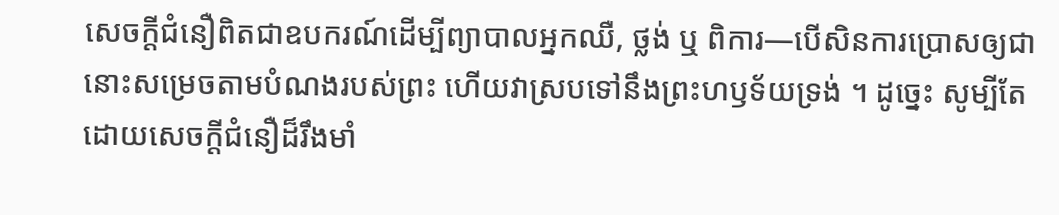សេចក្តីជំនឿពិតជាឧបករណ៍ដើម្បីព្យាបាលអ្នកឈឺ, ថ្លង់ ឬ ពិការ—បើសិនការប្រោសឲ្យជានោះសម្រេចតាមបំណងរបស់ព្រះ ហើយវាស្របទៅនឹងព្រះហឫទ័យទ្រង់ ។ ដូច្នេះ សូម្បីតែដោយសេចក្តីជំនឿដ៏រឹងមាំ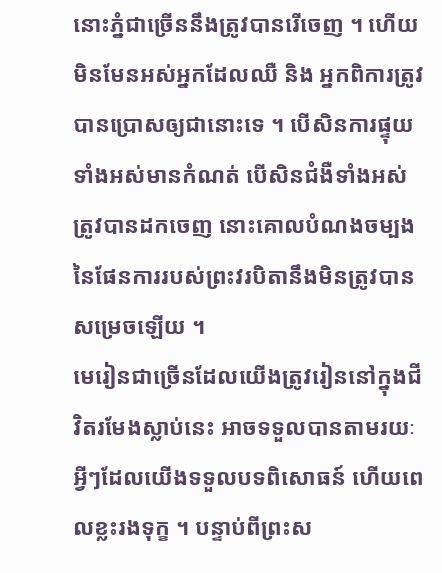នោះភ្នំជាច្រើននឹងត្រូវបានរើចេញ ។ ហើយមិនមែនអស់អ្នកដែលឈឺ និង អ្នកពិការត្រូវបានប្រោសឲ្យជានោះទេ ។ បើសិនការផ្ទុយទាំងអស់មានកំណត់ បើសិនជំងឺទាំងអស់ត្រូវបានដកចេញ នោះគោលបំណងចម្បងនៃផែនការរបស់ព្រះវរបិតានឹងមិនត្រូវបានសម្រេចឡើយ ។
មេរៀនជាច្រើនដែលយើងត្រូវរៀននៅក្នុងជីវិតរមែងស្លាប់នេះ អាចទទួលបានតាមរយៈអ្វីៗដែលយើងទទួលបទពិសោធន៍ ហើយពេលខ្លះរងទុក្ខ ។ បន្ទាប់ពីព្រះស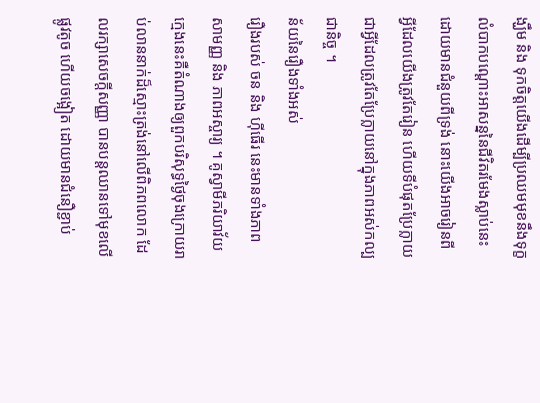ង្ឃឹម និង ទុកចិត្តយើងដើម្បីប្រឈមមុខនឹងទុក្ខលំបាកបណ្តោះអាសន្ននៃជីវិតរមែងស្លាប់នេះ ដោយមានជំនួយពីទ្រង់ នោះយើងអាចរៀនពី អ្វីដែលយើងត្រូវតែរៀន ហើយទីបំផុតប្រែក្លាយជាអ្វីដែលត្រូវតែប្រែក្លាយនៅក្នុងភាពអស់កល្បជានិច្ច ។
ន័យនៃរឿងទាំងអស់
រឿងរបស់ ចន និង ហ៊ីធើរ នេះមានទាំងភាពសាមញ្ញ និង ភាពអស្ចារ្យ ។ គូស្វាមីភរិយាវ័យក្មេងនេះគឺតំណាងឲ្យពួកបរិសុទ្ធថ្ងៃចុងក្រោយរាប់លាននាក់ដ៏ស្មោះត្រង់នៅលើពិភពលោក ដែលរក្សាសេចក្តីសញ្ញា បានបន្តឈានទៅមុខលើផ្លូវតូច ហើយចង្អៀត ដោយមានជំនឿខ្ជាប់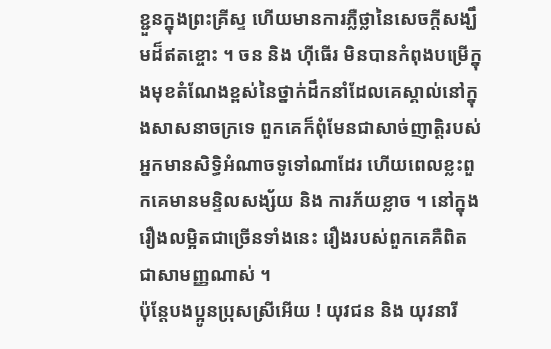ខ្ជួនក្នុងព្រះគ្រីស្ទ ហើយមានការភ្លឺថ្លានៃសេចក្តីសង្ឃឹមដ៏ឥតខ្ចោះ ។ ចន និង ហ៊ីធើរ មិនបានកំពុងបម្រើក្នុងមុខតំណែងខ្ពស់នៃថ្នាក់ដឹកនាំដែលគេស្គាល់នៅក្នុងសាសនាចក្រទេ ពួកគេក៏ពុំមែនជាសាច់ញាត្តិរបស់អ្នកមានសិទ្ធិអំណាចទូទៅណាដែរ ហើយពេលខ្លះពួកគេមានមន្ទិលសង្ស័យ និង ការភ័យខ្លាច ។ នៅក្នុងរឿងលម្អិតជាច្រើនទាំងនេះ រឿងរបស់ពួកគេគឺពិតជាសាមញ្ញណាស់ ។
ប៉ុន្តែបងប្អូនប្រុសស្រីអើយ ! យុវជន និង យុវនារី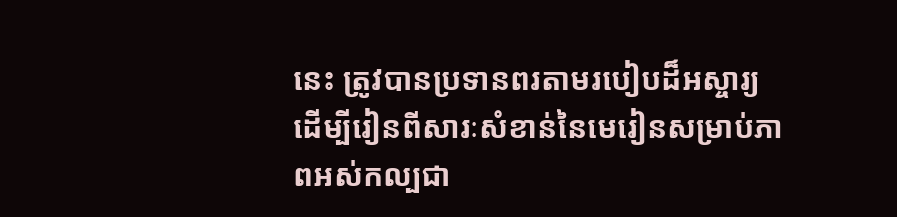នេះ ត្រូវបានប្រទានពរតាមរបៀបដ៏អស្ចារ្យ ដើម្បីរៀនពីសារៈសំខាន់នៃមេរៀនសម្រាប់ភាពអស់កល្បជា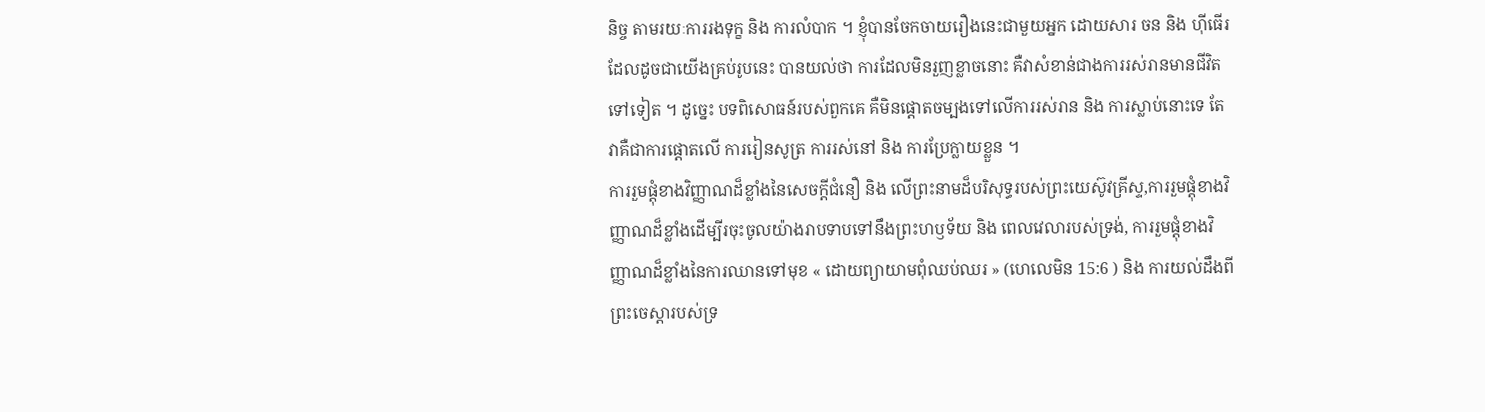និច្ច តាមរយៈការរងទុក្ខ និង ការលំបាក ។ ខ្ញុំបានចែកចាយរឿងនេះជាមួយអ្នក ដោយសារ ចន និង ហ៊ីធើរ ដែលដូចជាយើងគ្រប់រូបនេះ បានយល់ថា ការដែលមិនរួញខ្លាចនោះ គឺវាសំខាន់ជាងការរស់រានមានជីវិតទៅទៀត ។ ដូច្នេះ បទពិសោធន៍របស់ពួកគេ គឺមិនផ្តោតចម្បងទៅលើការរស់រាន និង ការស្លាប់នោះទេ តែវាគឺជាការផ្តោតលើ ការរៀនសូត្រ ការរស់នៅ និង ការប្រែក្លាយខ្លួន ។
ការរួមផ្តុំខាងវិញ្ញាណដ៏ខ្លាំងនៃសេចក្តីជំនឿ និង លើព្រះនាមដ៏បរិសុទ្ធរបស់ព្រះយេស៊ូវគ្រីស្ទ,ការរួមផ្តុំខាងវិញ្ញាណដ៏ខ្លាំងដើម្បីរចុះចូលយ៉ាងរាបទាបទៅនឹងព្រះហឫទ័យ និង ពេលវេលារបស់ទ្រង់, ការរួមផ្តុំខាងវិញ្ញាណដ៏ខ្លាំងនៃការឈានទៅមុខ « ដោយព្យាយាមពុំឈប់ឈរ » (ហេលេមិន 15:6 ) និង ការយល់ដឹងពីព្រះចេស្តារបស់ទ្រ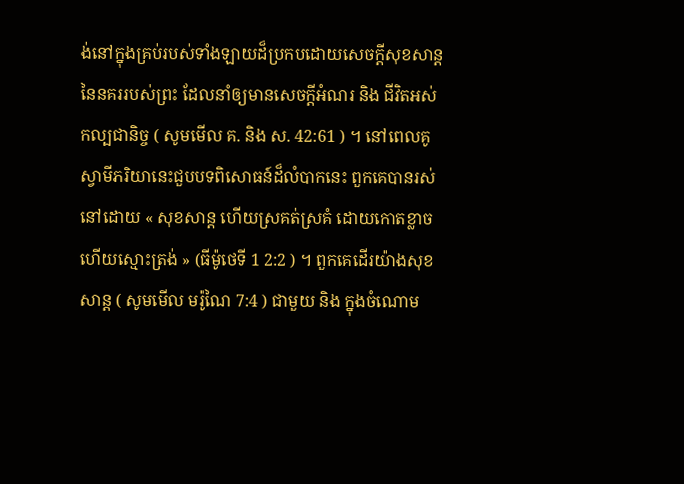ង់នៅក្នុងគ្រប់របស់ទាំងឡាយដ៏ប្រកបដោយសេចក្តីសុខសាន្ត នៃនគររបស់ព្រះ ដែលនាំឲ្យមានសេចក្តីអំណរ និង ជីវិតអស់កល្បជានិច្ច ( សូមមើល គ. និង ស. 42:61 ) ។ នៅពេលគូស្វាមីភរិយានេះជួបបទពិសោធន៍ដ៏លំបាកនេះ ពួកគេបានរស់នៅដោយ « សុខសាន្ត ហើយស្រគត់ស្រគំ ដោយកោតខ្លាច ហើយស្មោះត្រង់ » (ធីម៉ូថេទី 1 2:2 ) ។ ពួកគេដើរយ៉ាងសុខសាន្ត ( សូមមើល មរ៉ូណៃ 7:4 ) ជាមួយ និង ក្នុងចំណោម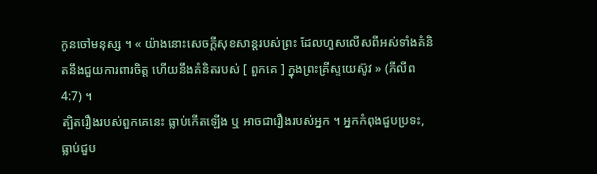កូនចៅមនុស្ស ។ « យ៉ាងនោះសេចក្តីសុខសាន្តរបស់ព្រះ ដែលហួសលើសពីអស់ទាំងគំនិតនឹងជួយការពារចិត្ត ហើយនឹងគំនិតរបស់ [ ពួកគេ ] ក្នុងព្រះគ្រីស្ទយេស៊ូវ » (ភីលីព 4:7) ។
ត្បិតរឿងរបស់ពួកគេនេះ ធ្លាប់កើតឡើង ឬ អាចជារឿងរបស់អ្នក ។ អ្នកកំពុងជួបប្រទះ, ធ្លាប់ជួប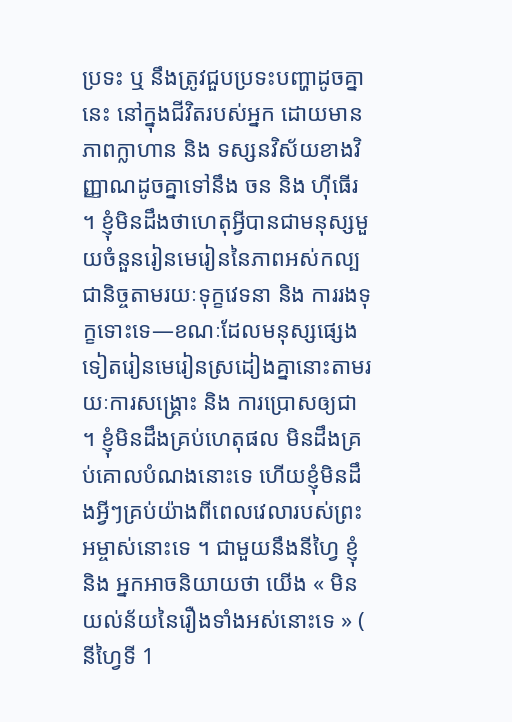ប្រទះ ឬ នឹងត្រូវជួបប្រទះបញ្ហាដូចគ្នានេះ នៅក្នុងជីវិតរបស់អ្នក ដោយមានភាពក្លាហាន និង ទស្សនវិស័យខាងវិញ្ញាណដូចគ្នាទៅនឹង ចន និង ហ៊ីធើរ ។ ខ្ញុំមិនដឹងថាហេតុអ្វីបានជាមនុស្សមួយចំនួនរៀនមេរៀននៃភាពអស់កល្បជានិច្ចតាមរយៈទុក្ខវេទនា និង ការរងទុក្ខទោះទេ—ខណៈដែលមនុស្សផ្សេងទៀតរៀនមេរៀនស្រដៀងគ្នានោះតាមរយៈការសង្គ្រោះ និង ការប្រោសឲ្យជា ។ ខ្ញុំមិនដឹងគ្រប់ហេតុផល មិនដឹងគ្រប់គោលបំណងនោះទេ ហើយខ្ញុំមិនដឹងអ្វីៗគ្រប់យ៉ាងពីពេលវេលារបស់ព្រះអម្ចាស់នោះទេ ។ ជាមួយនឹងនីហ្វៃ ខ្ញុំ និង អ្នកអាចនិយាយថា យើង « មិនយល់ន័យនៃរឿងទាំងអស់នោះទេ » ( នីហ្វៃទី 1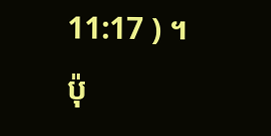11:17 ) ។
ប៉ុ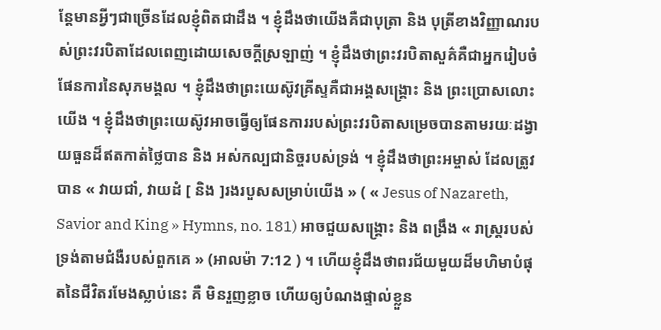ន្តែមានអ្វីៗជាច្រើនដែលខ្ញុំពិតជាដឹង ។ ខ្ញុំដឹងថាយើងគឺជាបុត្រា និង បុត្រីខាងវិញ្ញាណរបស់ព្រះវរបិតាដែលពេញដោយសេចក្តីស្រឡាញ់ ។ ខ្ញុំដឹងថាព្រះវរបិតាសួគ៌គឺជាអ្នករៀបចំផែនការនៃសុភមង្គល ។ ខ្ញុំដឹងថាព្រះយេស៊ូវគ្រីស្ទគឺជាអង្គសង្គ្រោះ និង ព្រះប្រោសលោះយើង ។ ខ្ញុំដឹងថាព្រះយេស៊ូវអាចធ្វើឲ្យផែនការរបស់ព្រះវរបិតាសម្រេចបានតាមរយៈដង្វាយធួនដ៏ឥតកាត់ថ្លៃបាន និង អស់កល្បជានិច្ចរបស់ទ្រង់ ។ ខ្ញុំដឹងថាព្រះអម្ចាស់ ដែលត្រូវបាន « វាយជាំ, វាយដំ [ និង ]រងរបួសសម្រាប់យើង » ( « Jesus of Nazareth, Savior and King » Hymns, no. 181) អាចជួយសង្គ្រោះ និង ពង្រឹង « រាស្ត្ររបស់ទ្រង់តាមជំងឺរបស់ពួកគេ » (អាលម៉ា 7:12 ) ។ ហើយខ្ញុំដឹងថាពរជ័យមួយដ៏មហិមាបំផុតនៃជីវិតរមែងស្លាប់នេះ គឺ មិនរួញខ្លាច ហើយឲ្យបំណងផ្ទាល់ខ្លួន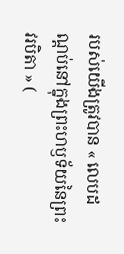របស់យើងត្រូវបាន « លេបដណ្តប់នៅក្នុងព្រះហឫទ័យនៃព្រះវរបិតា » (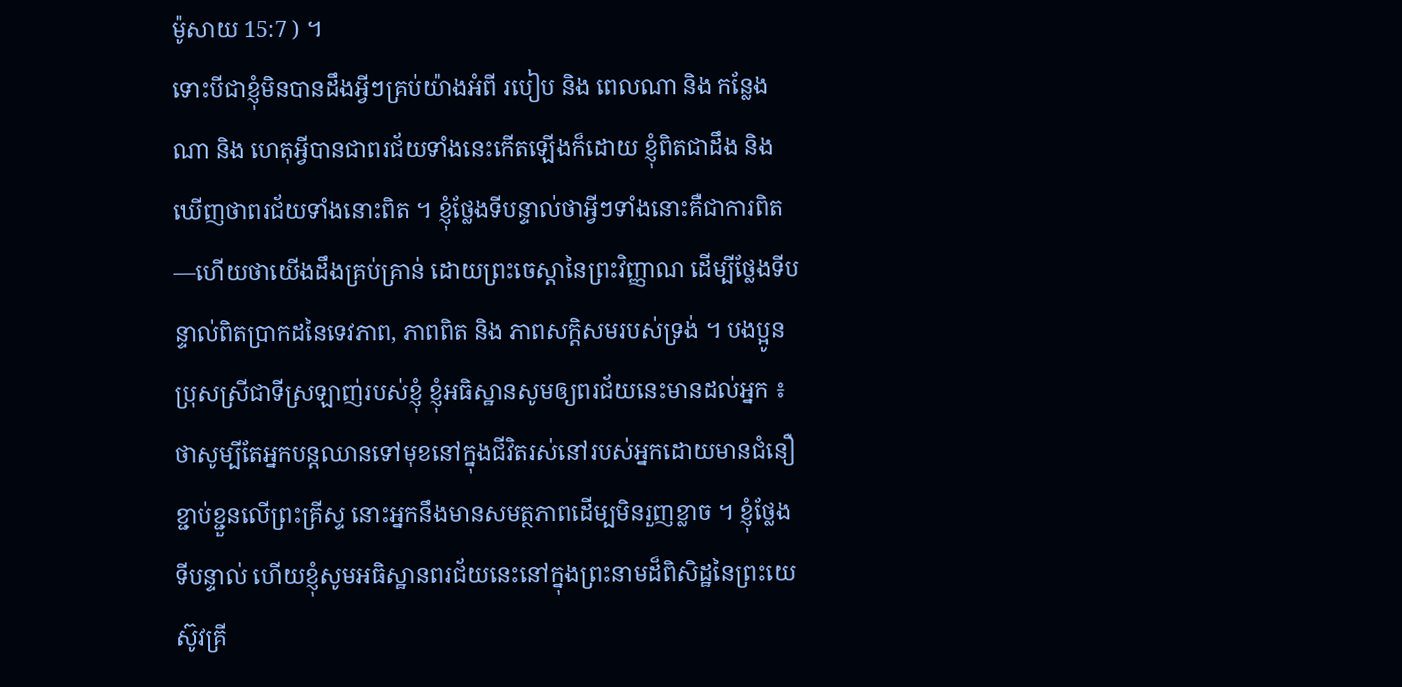ម៉ូសាយ 15:7 ) ។
ទោះបីជាខ្ញុំមិនបានដឹងអ្វីៗគ្រប់យ៉ាងអំពី របៀប និង ពេលណា និង កន្លែងណា និង ហេតុអ្វីបានជាពរជ័យទាំងនេះកើតឡើងក៏ដោយ ខ្ញុំពិតជាដឹង និង ឃើញថាពរជ័យទាំងនោះពិត ។ ខ្ញុំថ្លែងទីបន្ទាល់ថាអ្វីៗទាំងនោះគឺជាការពិត—ហើយថាយើងដឹងគ្រប់គ្រាន់ ដោយព្រះចេស្តានៃព្រះវិញ្ញាណ ដើម្បីថ្លែងទីបន្ទាល់ពិតប្រាកដនៃទេវភាព, ភាពពិត និង ភាពសក្តិសមរបស់ទ្រង់ ។ បងប្អូនប្រុសស្រីជាទីស្រឡាញ់របស់ខ្ញុំ ខ្ញុំអធិស្ឋានសូមឲ្យពរជ័យនេះមានដល់អ្នក ៖ ថាសូម្បីតែអ្នកបន្តឈានទៅមុខនៅក្នុងជីវិតរស់នៅរបស់អ្នកដោយមានជំនឿខ្ជាប់ខ្ជួនលើព្រះគ្រីស្ទ នោះអ្នកនឹងមានសមត្ថភាពដើម្បមិនរួញខ្លាច ។ ខ្ញុំថ្លែងទីបន្ទាល់ ហើយខ្ញុំសូមអធិស្ឋានពរជ័យនេះនៅក្នុងព្រះនាមដ៏ពិសិដ្ឋនៃព្រះយេស៊ូវគ្រី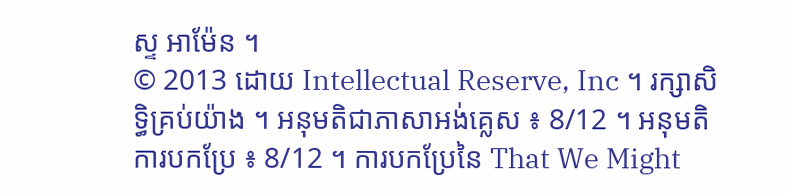ស្ទ អាម៉ែន ។
© 2013 ដោយ Intellectual Reserve, Inc ។ រក្សាសិទ្ធិគ្រប់យ៉ាង ។ អនុមតិជាភាសាអង់គ្លេស ៖ 8/12 ។ អនុមតិការបកប្រែ ៖ 8/12 ។ ការបកប្រែនៃ That We Might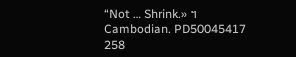“Not … Shrink.» ។ Cambodian. PD50045417 258